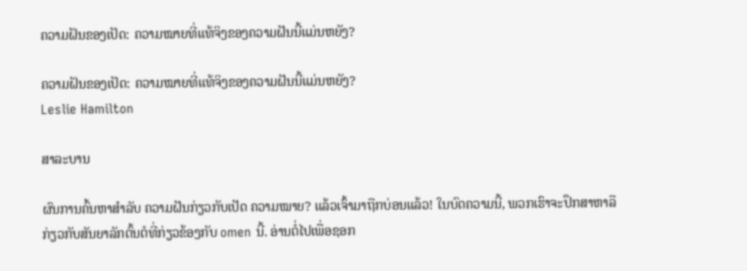ຄວາມຝັນຂອງເປັດ: ຄວາມໝາຍທີ່ແທ້ຈິງຂອງຄວາມຝັນນີ້ແມ່ນຫຍັງ?

ຄວາມຝັນຂອງເປັດ: ຄວາມໝາຍທີ່ແທ້ຈິງຂອງຄວາມຝັນນີ້ແມ່ນຫຍັງ?
Leslie Hamilton

ສາລະບານ

ຜົນການຄົ້ນຫາສຳລັບ ຄວາມຝັນກ່ຽວກັບເປັດ ຄວາມໝາຍ? ແລ້ວເຈົ້າມາຖືກບ່ອນແລ້ວ! ໃນບົດຄວາມນີ້, ພວກເຮົາຈະປຶກສາຫາລືກ່ຽວກັບສັນຍາລັກຕົ້ນຕໍທີ່ກ່ຽວຂ້ອງກັບ omen ນີ້. ອ່ານຕໍ່ໄປເພື່ອຊອກ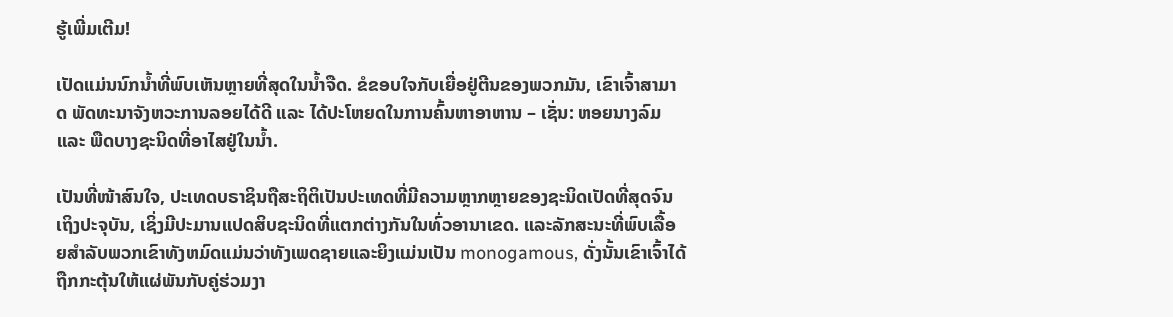ຮູ້ເພີ່ມເຕີມ!

ເປັດແມ່ນນົກນ້ຳທີ່ພົບເຫັນຫຼາຍທີ່ສຸດໃນນ້ຳຈືດ. ຂໍຂອບໃຈກັບເຍື່ອຢູ່ຕີນຂອງພວກມັນ, ເຂົາເຈົ້າສາມາດ ພັດທະນາຈັງຫວະການລອຍໄດ້ດີ ແລະ ໄດ້ປະໂຫຍດໃນການຄົ້ນຫາອາຫານ – ເຊັ່ນ: ຫອຍນາງລົມ ແລະ ພືດບາງຊະນິດທີ່ອາໄສຢູ່ໃນນ້ຳ.

ເປັນທີ່ໜ້າສົນໃຈ, ປະເທດບຣາຊິນຖືສະຖິຕິເປັນປະເທດທີ່ມີຄວາມຫຼາກຫຼາຍຂອງຊະນິດເປັດທີ່ສຸດຈົນເຖິງປະຈຸບັນ, ເຊິ່ງມີປະມານແປດສິບຊະນິດທີ່ແຕກຕ່າງກັນໃນທົ່ວອານາເຂດ. ແລະລັກສະນະທີ່ພົບເລື້ອຍສໍາລັບພວກເຂົາທັງຫມົດແມ່ນວ່າທັງເພດຊາຍແລະຍິງແມ່ນເປັນ monogamous, ດັ່ງນັ້ນເຂົາເຈົ້າໄດ້ຖືກກະຕຸ້ນໃຫ້ແຜ່ພັນກັບຄູ່ຮ່ວມງາ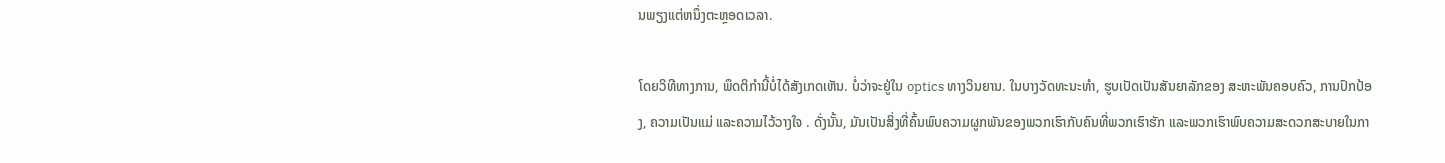ນພຽງແຕ່ຫນຶ່ງຕະຫຼອດເວລາ.

ໂດຍວິທີທາງການ, ພຶດຕິກໍານີ້ບໍ່ໄດ້ສັງເກດເຫັນ. ບໍ່ວ່າຈະຢູ່ໃນ optics ທາງວິນຍານ. ໃນບາງວັດທະນະທໍາ, ຮູບເປັດເປັນສັນຍາລັກຂອງ ສະຫະພັນຄອບຄົວ, ການປົກປ້ອງ, ຄວາມເປັນແມ່ ແລະຄວາມໄວ້ວາງໃຈ . ດັ່ງນັ້ນ, ມັນເປັນສິ່ງທີ່ຄົ້ນພົບຄວາມຜູກພັນຂອງພວກເຮົາກັບຄົນທີ່ພວກເຮົາຮັກ ແລະພວກເຮົາພົບຄວາມສະດວກສະບາຍໃນກາ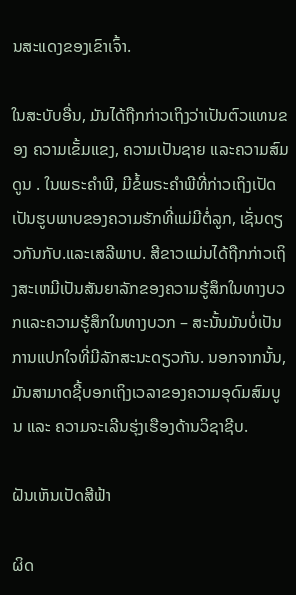ນສະແດງຂອງເຂົາເຈົ້າ.

ໃນສະບັບອື່ນ, ມັນໄດ້ຖືກກ່າວເຖິງວ່າເປັນຕົວແທນຂອງ ຄວາມເຂັ້ມແຂງ, ຄວາມເປັນຊາຍ ແລະຄວາມສົມດູນ . ໃນພຣະຄໍາພີ, ມີຂໍ້ພຣະຄໍາພີທີ່ກ່າວເຖິງເປັດເປັນຮູບພາບຂອງຄວາມຮັກທີ່ແມ່ມີຕໍ່ລູກ, ເຊັ່ນດຽວກັນກັບ.ແລະເສລີພາບ. ສີຂາວແມ່ນໄດ້ຖືກກ່າວເຖິງສະເຫມີເປັນສັນຍາລັກຂອງຄວາມຮູ້ສຶກໃນທາງບວກແລະຄວາມຮູ້ສຶກໃນທາງບວກ – ສະນັ້ນມັນບໍ່ເປັນການແປກໃຈທີ່ມີລັກສະນະດຽວກັນ. ນອກຈາກນັ້ນ, ມັນສາມາດຊີ້ບອກເຖິງເວລາຂອງຄວາມອຸດົມສົມບູນ ແລະ ຄວາມຈະເລີນຮຸ່ງເຮືອງດ້ານວິຊາຊີບ.

ຝັນເຫັນເປັດສີຟ້າ

ຜິດ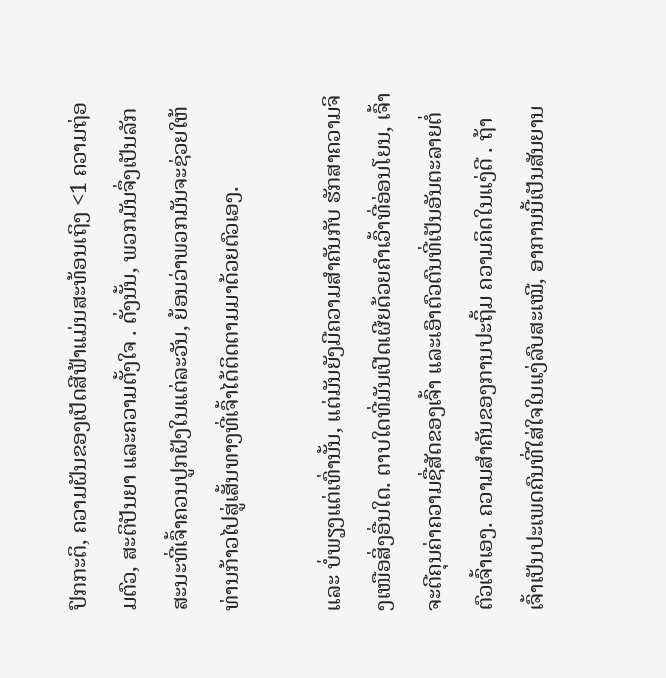ປົກກະຕິ, ຄວາມຝັນຂອງເປັດສີຟ້າແມ່ນສະທ້ອນເຖິງ <1 ຄວາມຖ່ອມຕົວ, ສະຕິປັນຍາ ແລະຄວາມຕັ້ງໃຈ . ດັ່ງນັ້ນ, ພວກມັນຈຶ່ງເປັນລັກສະນະທີ່ເຈົ້າຄວນປູກຝັງໃນແຕ່ລະວັນ, ຍ້ອນວ່າພວກມັນຈະຊ່ວຍໃຫ້ທ່ານກ້າວໄປສູ່ເສັ້ນທາງທີ່ເຈົ້າໄດ້ຕິດຕາມມາດ້ວຍຕົວເອງ.

ແລະ ບໍ່ພຽງແຕ່ເທົ່ານັ້ນ, ແຕ່ມັນຍັງມີຄວາມສໍາຄັນກັບ ຮັກສາຄວາມຈິງເໜືອສິ່ງອື່ນໃດ. ຕາບໃດທີ່ມັນເປີດເຜີຍດ້ວຍຄຳເວົ້າທີ່ອ່ອນໂຍນ, ເຈົ້າຈະຕີຄຸນຄ່າຄວາມຊື່ສັດຂອງເຈົ້າ ແລະເອົາຕົວຕົນທີ່ເປັນອັນຕະລາຍຕໍ່ຕົວເຈົ້າເອງ. ຄວາມສຳຄັນຂອງການປະຖິ້ມ ຄວາມຄິດໃນແງ່ດີ . ຖ້າເຈົ້າເປັນປະເພດຄົນທີ່ໃສ່ໃຈໃນແງ່ລົບສະເໝີ, ອາການນີ້ເປັນສັນຍານ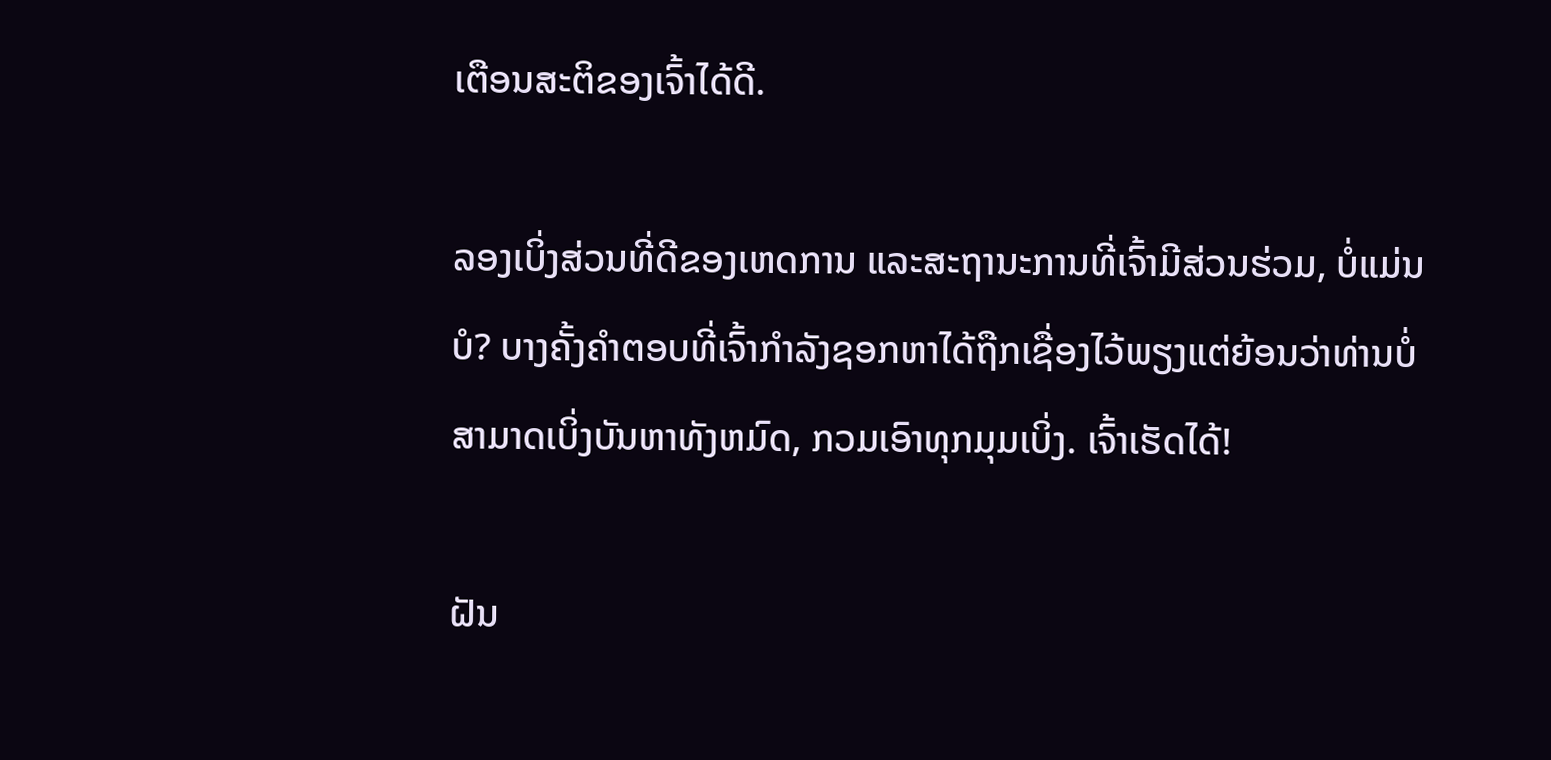ເຕືອນສະຕິຂອງເຈົ້າໄດ້ດີ.

ລອງເບິ່ງສ່ວນທີ່ດີຂອງເຫດການ ແລະສະຖານະການທີ່ເຈົ້າມີສ່ວນຮ່ວມ, ບໍ່ແມ່ນບໍ? ບາງຄັ້ງຄໍາຕອບທີ່ເຈົ້າກໍາລັງຊອກຫາໄດ້ຖືກເຊື່ອງໄວ້ພຽງແຕ່ຍ້ອນວ່າທ່ານບໍ່ສາມາດເບິ່ງບັນຫາທັງຫມົດ, ກວມເອົາທຸກມຸມເບິ່ງ. ເຈົ້າເຮັດໄດ້!

ຝັນ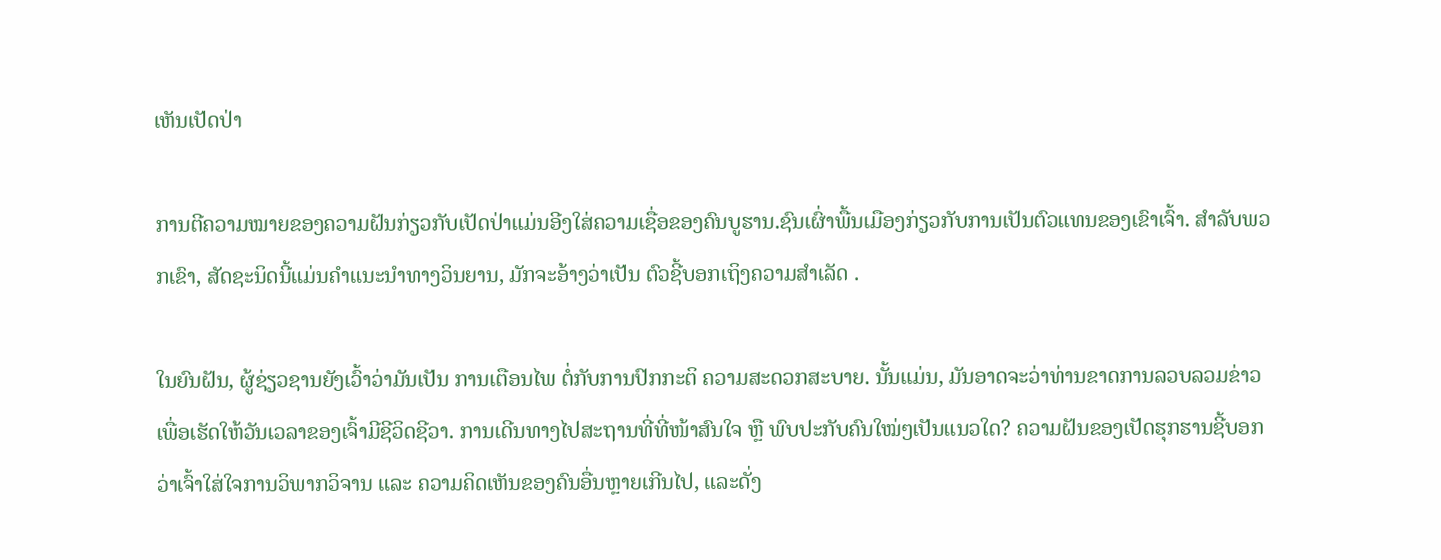ເຫັນເປັດປ່າ

ການຕີຄວາມໝາຍຂອງຄວາມຝັນກ່ຽວກັບເປັດປ່າແມ່ນອີງໃສ່ຄວາມເຊື່ອຂອງຄົນບູຮານ.ຊົນເຜົ່າພື້ນເມືອງກ່ຽວກັບການເປັນຕົວແທນຂອງເຂົາເຈົ້າ. ສໍາລັບພວກເຂົາ, ສັດຊະນິດນີ້ແມ່ນຄໍາແນະນໍາທາງວິນຍານ, ມັກຈະອ້າງວ່າເປັນ ຕົວຊີ້ບອກເຖິງຄວາມສໍາເລັດ .

ໃນຍົນຝັນ, ຜູ້ຊ່ຽວຊານຍັງເວົ້າວ່າມັນເປັນ ການເຕືອນໄພ ຕໍ່ກັບການປົກກະຕິ ຄວາມສະດວກສະບາຍ. ນັ້ນແມ່ນ, ມັນອາດຈະວ່າທ່ານຂາດການລວບລວມຂ່າວເພື່ອເຮັດໃຫ້ວັນເວລາຂອງເຈົ້າມີຊີວິດຊີວາ. ການເດີນທາງໄປສະຖານທີ່ທີ່ໜ້າສົນໃຈ ຫຼື ພົບປະກັບຄົນໃໝ່ໆເປັນແນວໃດ? ຄວາມຝັນຂອງເປັດຮຸກຮານຊີ້ບອກວ່າເຈົ້າໃສ່ໃຈການວິພາກວິຈານ ແລະ ຄວາມຄິດເຫັນຂອງຄົນອື່ນຫຼາຍເກີນໄປ, ແລະດັ່ງ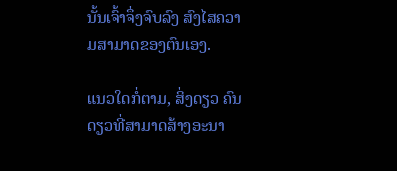ນັ້ນເຈົ້າຈຶ່ງຈົບລົງ ສົງໄສຄວາມສາມາດຂອງຕົນເອງ.

ແນວໃດກໍ່ຕາມ, ສິ່ງດຽວ ຄົນດຽວທີ່ສາມາດສ້າງອະນາ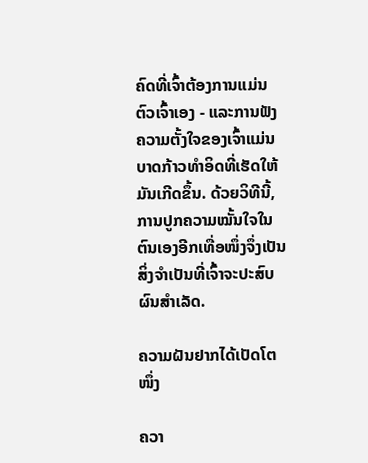ຄົດທີ່ເຈົ້າຕ້ອງການແມ່ນຕົວເຈົ້າເອງ - ແລະການຟັງຄວາມຕັ້ງໃຈຂອງເຈົ້າແມ່ນບາດກ້າວທໍາອິດທີ່ເຮັດໃຫ້ມັນເກີດຂຶ້ນ. ດ້ວຍວິທີນີ້, ການປູກຄວາມໝັ້ນໃຈໃນຕົນເອງອີກເທື່ອໜຶ່ງຈຶ່ງເປັນສິ່ງຈຳເປັນທີ່ເຈົ້າຈະປະສົບຜົນສຳເລັດ.

ຄວາມຝັນຢາກໄດ້ເປັດໂຕໜຶ່ງ

ຄວາ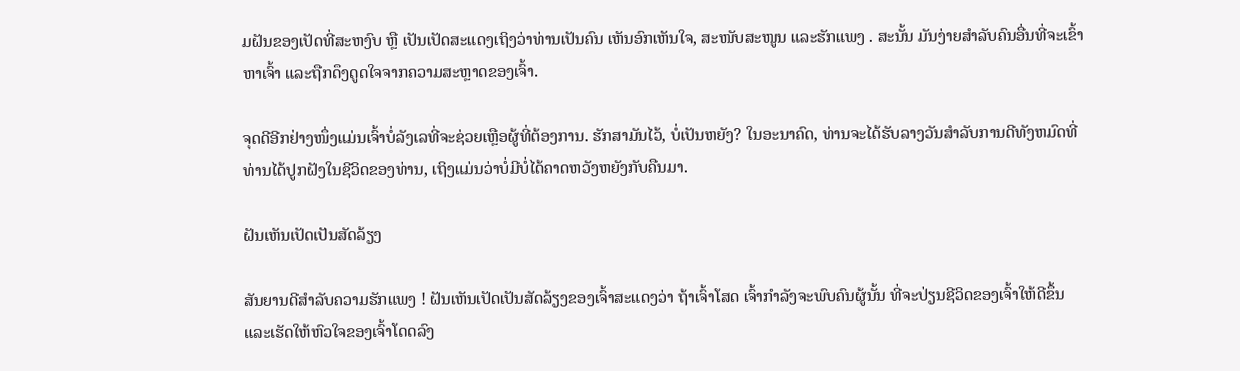ມຝັນຂອງເປັດທີ່ສະຫງົບ ຫຼື ເປັນເປັດສະແດງເຖິງວ່າທ່ານເປັນຄົນ ເຫັນອົກເຫັນໃຈ, ສະໜັບສະໜູນ ແລະຮັກແພງ . ສະນັ້ນ ມັນງ່າຍສຳລັບຄົນອື່ນທີ່ຈະເຂົ້າຫາເຈົ້າ ແລະຖືກດຶງດູດໃຈຈາກຄວາມສະຫຼາດຂອງເຈົ້າ.

ຈຸດດີອີກຢ່າງໜຶ່ງແມ່ນເຈົ້າບໍ່ລັງເລທີ່ຈະຊ່ວຍເຫຼືອຜູ້ທີ່ຕ້ອງການ. ຮັກສາມັນໄວ້, ບໍ່ເປັນຫຍັງ? ໃນອະນາຄົດ, ທ່ານຈະໄດ້ຮັບລາງວັນສໍາລັບການດີທັງຫມົດທີ່ທ່ານໄດ້ປູກຝັງໃນຊີວິດຂອງທ່ານ, ເຖິງແມ່ນວ່າບໍ່ມີບໍ່ໄດ້ຄາດຫວັງຫຍັງກັບຄືນມາ.

ຝັນເຫັນເປັດເປັນສັດລ້ຽງ

ສັນຍານດີສຳລັບຄວາມຮັກແພງ ! ຝັນເຫັນເປັດເປັນສັດລ້ຽງຂອງເຈົ້າສະແດງວ່າ ຖ້າເຈົ້າໂສດ ເຈົ້າກຳລັງຈະພົບຄົນຜູ້ນັ້ນ ທີ່ຈະປ່ຽນຊີວິດຂອງເຈົ້າໃຫ້ດີຂຶ້ນ ແລະເຮັດໃຫ້ຫົວໃຈຂອງເຈົ້າໂດດລົງ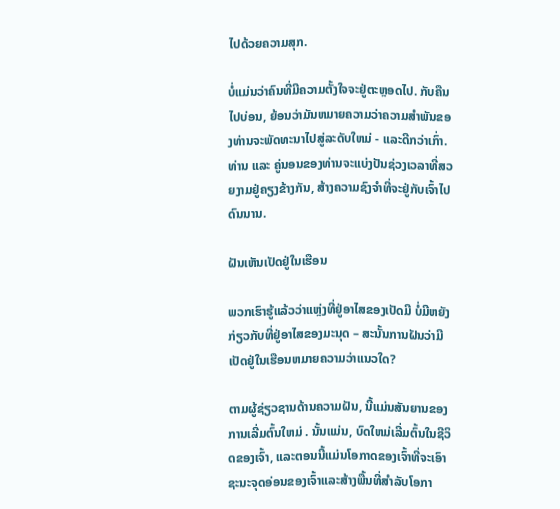ໄປດ້ວຍຄວາມສຸກ.

ບໍ່ແມ່ນວ່າຄົນທີ່ມີຄວາມຕັ້ງໃຈຈະຢູ່ຕະຫຼອດໄປ. ກັບຄືນໄປບ່ອນ, ຍ້ອນວ່າມັນຫມາຍຄວາມວ່າຄວາມສໍາພັນຂອງທ່ານຈະພັດທະນາໄປສູ່ລະດັບໃຫມ່ - ແລະດີກວ່າເກົ່າ. ທ່ານ ແລະ ຄູ່ນອນຂອງທ່ານຈະແບ່ງປັນຊ່ວງເວລາທີ່ສວຍງາມຢູ່ຄຽງຂ້າງກັນ, ສ້າງຄວາມຊົງຈຳທີ່ຈະຢູ່ກັບເຈົ້າໄປດົນນານ.

ຝັນເຫັນເປັດຢູ່ໃນເຮືອນ

ພວກເຮົາຮູ້ແລ້ວວ່າແຫຼ່ງທີ່ຢູ່ອາໄສຂອງເປັດມີ ບໍ່ມີຫຍັງກ່ຽວກັບທີ່ຢູ່ອາໄສຂອງມະນຸດ – ສະນັ້ນການຝັນວ່າມີເປັດຢູ່ໃນເຮືອນຫມາຍຄວາມວ່າແນວໃດ?

ຕາມຜູ້ຊ່ຽວຊານດ້ານຄວາມຝັນ, ນີ້ແມ່ນສັນຍານຂອງການເລີ່ມຕົ້ນໃຫມ່ . ນັ້ນແມ່ນ, ບົດໃຫມ່ເລີ່ມຕົ້ນໃນຊີວິດຂອງເຈົ້າ, ແລະຕອນນີ້ແມ່ນໂອກາດຂອງເຈົ້າທີ່ຈະເອົາຊະນະຈຸດອ່ອນຂອງເຈົ້າແລະສ້າງພື້ນທີ່ສໍາລັບໂອກາ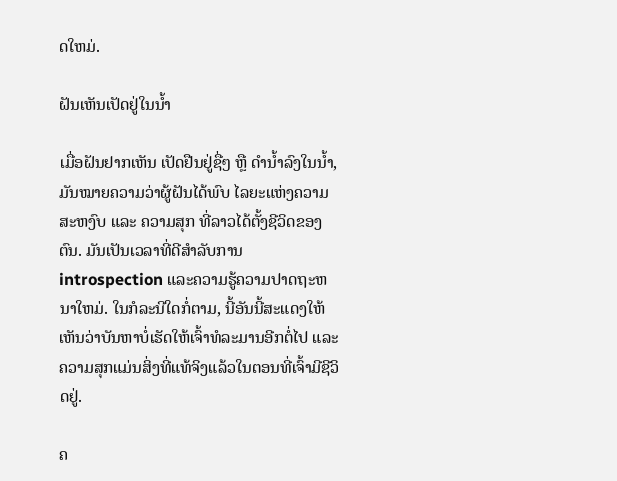ດໃຫມ່.

ຝັນເຫັນເປັດຢູ່ໃນນ້ຳ

ເມື່ອຝັນຢາກເຫັນ ເປັດຢືນຢູ່ຊື່ໆ ຫຼື ດຳນ້ຳລົງໃນນ້ຳ, ມັນໝາຍຄວາມວ່າຜູ້ຝັນໄດ້ພົບ ໄລຍະແຫ່ງຄວາມສະຫງົບ ແລະ ຄວາມສຸກ ທີ່ລາວໄດ້ຕັ້ງຊີວິດຂອງຕົນ. ມັນເປັນເວລາທີ່ດີສໍາລັບການ introspection ແລະຄວາມຮູ້ຄວາມປາດຖະຫນາໃຫມ່. ໃນກໍລະນີໃດກໍ່ຕາມ, ນີ້ອັນນີ້ສະແດງໃຫ້ເຫັນວ່າບັນຫາບໍ່ເຮັດໃຫ້ເຈົ້າທໍລະມານອີກຕໍ່ໄປ ແລະຄວາມສຸກແມ່ນສິ່ງທີ່ແທ້ຈິງແລ້ວໃນຕອນທີ່ເຈົ້າມີຊີວິດຢູ່.

ຄ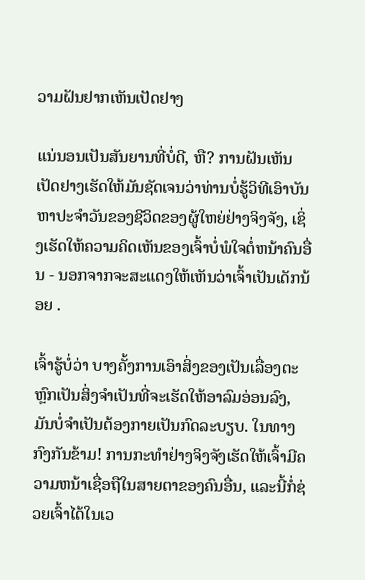ວາມຝັນຢາກເຫັນເປັດຢາງ

ແນ່ນອນເປັນສັນຍານທີ່ບໍ່ດີ, ຫື? ການຝັນເຫັນເປັດຢາງເຮັດໃຫ້ມັນຊັດເຈນວ່າທ່ານບໍ່ຮູ້ວິທີເອົາບັນຫາປະຈໍາວັນຂອງຊີວິດຂອງຜູ້ໃຫຍ່ຢ່າງຈິງຈັງ, ເຊິ່ງເຮັດໃຫ້ຄວາມຄິດເຫັນຂອງເຈົ້າບໍ່ພໍໃຈຕໍ່ຫນ້າຄົນອື່ນ - ນອກຈາກຈະສະແດງໃຫ້ເຫັນວ່າເຈົ້າເປັນເດັກນ້ອຍ .

ເຈົ້າຮູ້ບໍ່ວ່າ ບາງຄັ້ງການເອົາສິ່ງຂອງເປັນເລື່ອງຕະຫຼົກເປັນສິ່ງຈຳເປັນທີ່ຈະເຮັດໃຫ້ອາລົມອ່ອນລົງ, ມັນບໍ່ຈຳເປັນຕ້ອງກາຍເປັນກົດລະບຽບ. ໃນທາງກົງກັນຂ້າມ! ການກະທໍາຢ່າງຈິງຈັງເຮັດໃຫ້ເຈົ້າມີຄວາມຫນ້າເຊື່ອຖືໃນສາຍຕາຂອງຄົນອື່ນ, ແລະນີ້ກໍ່ຊ່ວຍເຈົ້າໄດ້ໃນເວ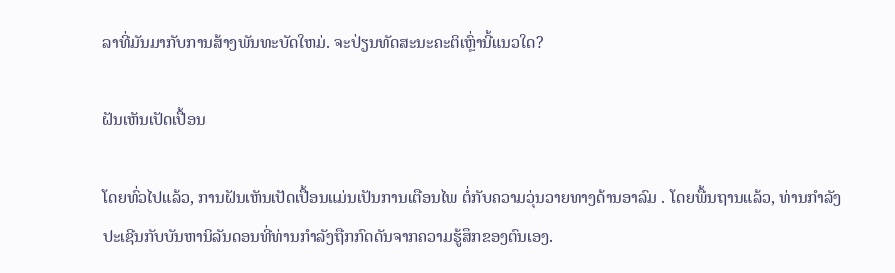ລາທີ່ມັນມາກັບການສ້າງພັນທະບັດໃຫມ່. ຈະປ່ຽນທັດສະນະຄະຕິເຫຼົ່ານີ້ແນວໃດ?

ຝັນເຫັນເປັດເປື້ອນ

ໂດຍທົ່ວໄປແລ້ວ, ການຝັນເຫັນເປັດເປື້ອນແມ່ນເປັນການເຕືອນໄພ ຕໍ່ກັບຄວາມວຸ່ນວາຍທາງດ້ານອາລົມ . ໂດຍພື້ນຖານແລ້ວ, ທ່ານກໍາລັງປະເຊີນກັບບັນຫານິລັນດອນທີ່ທ່ານກໍາລັງຖືກກົດດັນຈາກຄວາມຮູ້ສຶກຂອງຕົນເອງ.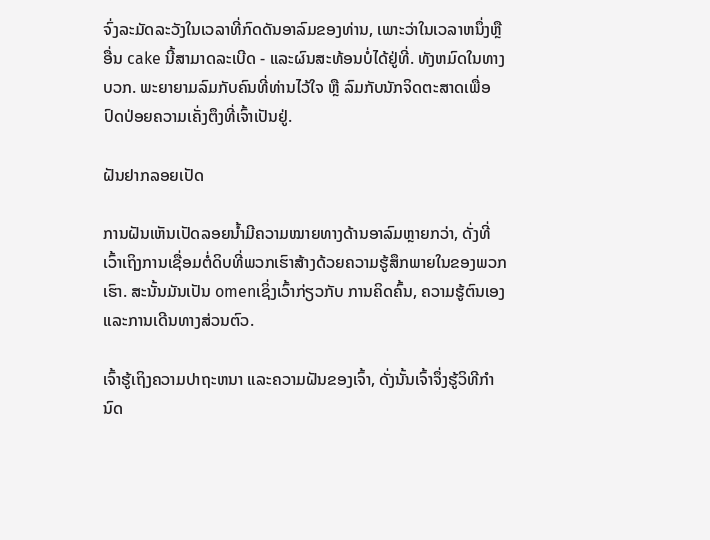ຈົ່ງລະມັດລະວັງໃນເວລາທີ່ກົດດັນອາລົມຂອງທ່ານ, ເພາະວ່າໃນເວລາຫນຶ່ງຫຼືອື່ນ cake ນີ້ສາມາດລະເບີດ - ແລະຜົນສະທ້ອນບໍ່ໄດ້ຢູ່ທີ່. ທັງຫມົດໃນທາງບວກ. ພະຍາຍາມລົມກັບຄົນທີ່ທ່ານໄວ້ໃຈ ຫຼື ລົມກັບນັກຈິດຕະສາດເພື່ອປົດປ່ອຍຄວາມເຄັ່ງຕຶງທີ່ເຈົ້າເປັນຢູ່.

ຝັນຢາກລອຍເປັດ

ການຝັນເຫັນເປັດລອຍນ້ຳມີຄວາມໝາຍທາງດ້ານອາລົມຫຼາຍກວ່າ, ດັ່ງທີ່ເວົ້າເຖິງການເຊື່ອມຕໍ່ດິບທີ່ພວກເຮົາສ້າງດ້ວຍຄວາມຮູ້ສຶກພາຍໃນຂອງພວກເຮົາ. ສະນັ້ນມັນເປັນ omenເຊິ່ງເວົ້າກ່ຽວກັບ ການຄິດຄົ້ນ, ຄວາມຮູ້ຕົນເອງ ແລະການເດີນທາງສ່ວນຕົວ.

ເຈົ້າຮູ້ເຖິງຄວາມປາຖະຫນາ ແລະຄວາມຝັນຂອງເຈົ້າ, ດັ່ງນັ້ນເຈົ້າຈຶ່ງຮູ້ວິທີກຳນົດ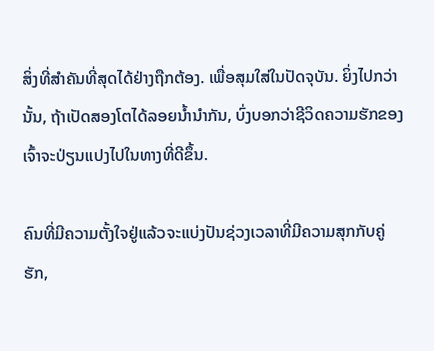ສິ່ງທີ່ສຳຄັນທີ່ສຸດໄດ້ຢ່າງຖືກຕ້ອງ. ເພື່ອສຸມໃສ່ໃນປັດຈຸບັນ. ຍິ່ງໄປກວ່ານັ້ນ, ຖ້າເປັດສອງໂຕໄດ້ລອຍນໍ້ານໍາກັນ, ບົ່ງບອກວ່າຊີວິດຄວາມຮັກຂອງເຈົ້າຈະປ່ຽນແປງໄປໃນທາງທີ່ດີຂຶ້ນ.

ຄົນທີ່ມີຄວາມຕັ້ງໃຈຢູ່ແລ້ວຈະແບ່ງປັນຊ່ວງເວລາທີ່ມີຄວາມສຸກກັບຄູ່ຮັກ,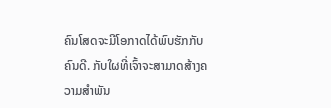ຄົນໂສດຈະມີໂອກາດໄດ້ພົບຮັກກັບຄົນດີ. ກັບໃຜທີ່ເຈົ້າຈະສາມາດສ້າງຄວາມສໍາພັນ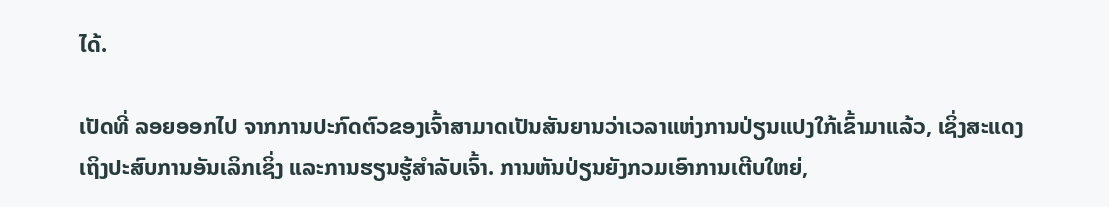ໄດ້.

ເປັດທີ່ ລອຍອອກໄປ ຈາກການປະກົດຕົວຂອງເຈົ້າສາມາດເປັນສັນຍານວ່າເວລາແຫ່ງການປ່ຽນແປງໃກ້ເຂົ້າມາແລ້ວ, ເຊິ່ງສະແດງເຖິງປະສົບການອັນເລິກເຊິ່ງ ແລະການຮຽນຮູ້ສຳລັບເຈົ້າ. ການຫັນປ່ຽນຍັງກວມເອົາການເຕີບໃຫຍ່,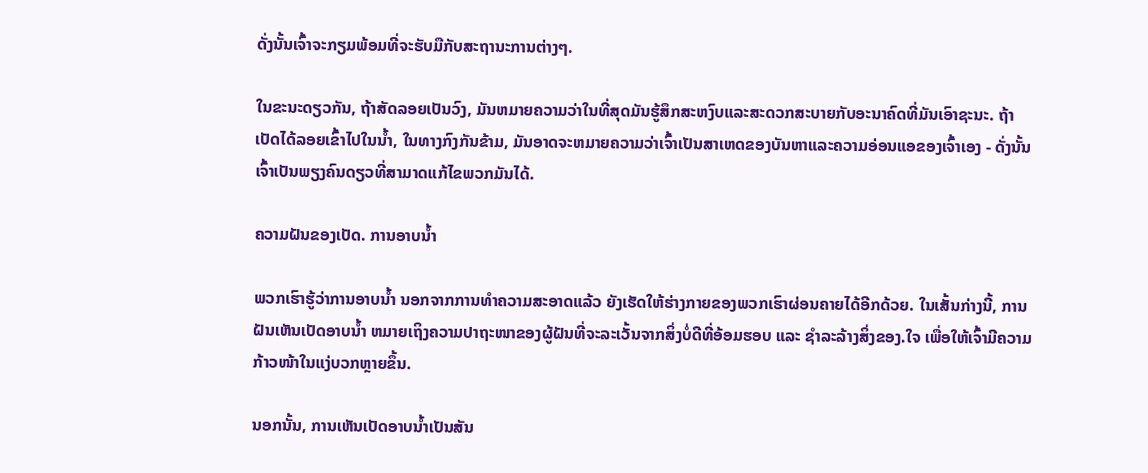ດັ່ງນັ້ນເຈົ້າຈະກຽມພ້ອມທີ່ຈະຮັບມືກັບສະຖານະການຕ່າງໆ.

ໃນຂະນະດຽວກັນ, ຖ້າສັດລອຍເປັນວົງ, ມັນຫມາຍຄວາມວ່າໃນທີ່ສຸດມັນຮູ້ສຶກສະຫງົບແລະສະດວກສະບາຍກັບອະນາຄົດທີ່ມັນເອົາຊະນະ. ຖ້າເປັດໄດ້ລອຍເຂົ້າໄປໃນນ້ຳ, ໃນທາງກົງກັນຂ້າມ, ມັນອາດຈະຫມາຍຄວາມວ່າເຈົ້າເປັນສາເຫດຂອງບັນຫາແລະຄວາມອ່ອນແອຂອງເຈົ້າເອງ - ດັ່ງນັ້ນເຈົ້າເປັນພຽງຄົນດຽວທີ່ສາມາດແກ້ໄຂພວກມັນໄດ້.

ຄວາມຝັນຂອງເປັດ. ການອາບນໍ້າ

ພວກເຮົາຮູ້ວ່າການອາບນໍ້າ ນອກຈາກການທໍາຄວາມສະອາດແລ້ວ ຍັງເຮັດໃຫ້ຮ່າງກາຍຂອງພວກເຮົາຜ່ອນຄາຍໄດ້ອີກດ້ວຍ. ໃນເສັ້ນກ່າງນີ້, ການຝັນເຫັນເປັດອາບນໍ້າ ຫມາຍເຖິງຄວາມປາຖະໜາຂອງຜູ້ຝັນທີ່ຈະລະເວັ້ນຈາກສິ່ງບໍ່ດີທີ່ອ້ອມຮອບ ແລະ ຊໍາລະລ້າງສິ່ງຂອງ.ໃຈ ເພື່ອໃຫ້ເຈົ້າມີຄວາມກ້າວໜ້າໃນແງ່ບວກຫຼາຍຂຶ້ນ.

ນອກນັ້ນ, ການເຫັນເປັດອາບນໍ້າເປັນສັນ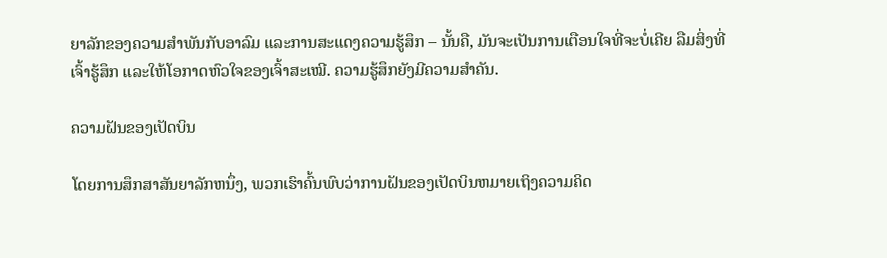ຍາລັກຂອງຄວາມສຳພັນກັບອາລົມ ແລະການສະແດງຄວາມຮູ້ສຶກ – ນັ້ນຄື, ມັນຈະເປັນການເຕືອນໃຈທີ່ຈະບໍ່ເຄີຍ ລືມສິ່ງທີ່ເຈົ້າຮູ້ສຶກ ແລະໃຫ້ໂອກາດຫົວໃຈຂອງເຈົ້າສະເໝີ. ຄວາມຮູ້ສຶກຍັງມີຄວາມສໍາຄັນ.

ຄວາມຝັນຂອງເປັດບິນ

ໂດຍການສຶກສາສັນຍາລັກຫນຶ່ງ, ພວກເຮົາຄົ້ນພົບວ່າການຝັນຂອງເປັດບິນຫມາຍເຖິງຄວາມຄິດ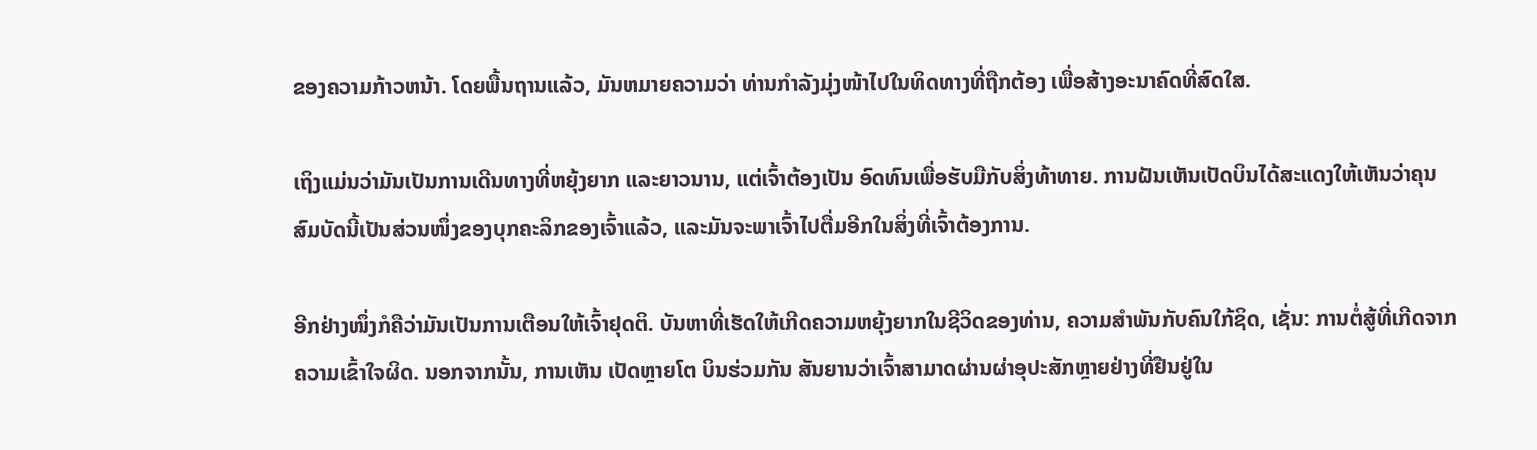ຂອງຄວາມກ້າວຫນ້າ. ໂດຍພື້ນຖານແລ້ວ, ມັນຫມາຍຄວາມວ່າ ທ່ານກໍາລັງມຸ່ງໜ້າໄປໃນທິດທາງທີ່ຖືກຕ້ອງ ເພື່ອສ້າງອະນາຄົດທີ່ສົດໃສ.

ເຖິງແມ່ນວ່າມັນເປັນການເດີນທາງທີ່ຫຍຸ້ງຍາກ ແລະຍາວນານ, ແຕ່ເຈົ້າຕ້ອງເປັນ ອົດທົນເພື່ອຮັບມືກັບສິ່ງທ້າທາຍ. ການຝັນເຫັນເປັດບິນໄດ້ສະແດງໃຫ້ເຫັນວ່າຄຸນສົມບັດນີ້ເປັນສ່ວນໜຶ່ງຂອງບຸກຄະລິກຂອງເຈົ້າແລ້ວ, ແລະມັນຈະພາເຈົ້າໄປຕື່ມອີກໃນສິ່ງທີ່ເຈົ້າຕ້ອງການ.

ອີກຢ່າງໜຶ່ງກໍຄືວ່າມັນເປັນການເຕືອນໃຫ້ເຈົ້າຢຸດຕິ. ບັນຫາທີ່ເຮັດໃຫ້ເກີດຄວາມຫຍຸ້ງຍາກໃນຊີວິດຂອງທ່ານ, ຄວາມສໍາພັນກັບຄົນໃກ້ຊິດ, ເຊັ່ນ: ການຕໍ່ສູ້ທີ່ເກີດຈາກຄວາມເຂົ້າໃຈຜິດ. ນອກຈາກນັ້ນ, ການເຫັນ ເປັດຫຼາຍໂຕ ບິນຮ່ວມກັນ ສັນຍານວ່າເຈົ້າສາມາດຜ່ານຜ່າອຸປະສັກຫຼາຍຢ່າງທີ່ຢືນຢູ່ໃນ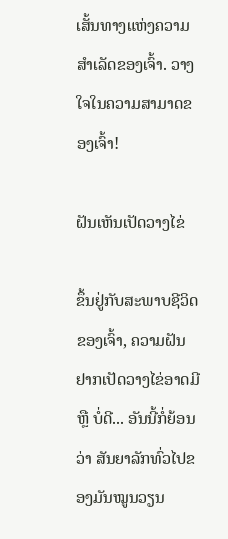ເສັ້ນທາງແຫ່ງຄວາມສໍາເລັດຂອງເຈົ້າ. ວາງໃຈໃນຄວາມສາມາດຂອງເຈົ້າ!

ຝັນເຫັນເປັດວາງໄຂ່

ຂຶ້ນຢູ່ກັບສະພາບຊີວິດຂອງເຈົ້າ, ຄວາມຝັນຢາກເປັດວາງໄຂ່ອາດມີ ຫຼື ບໍ່ດີ... ອັນນີ້ກໍ່ຍ້ອນວ່າ ສັນຍາລັກທົ່ວໄປຂອງມັນໝູນວຽນ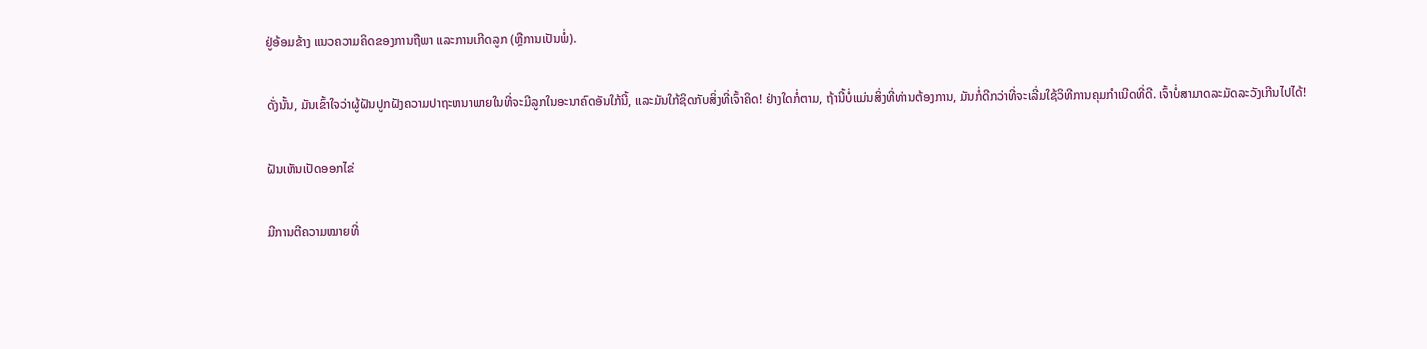ຢູ່ອ້ອມຂ້າງ ແນວຄວາມຄິດຂອງການຖືພາ ແລະການເກີດລູກ (ຫຼືການເປັນພໍ່).

ດັ່ງນັ້ນ, ມັນເຂົ້າໃຈວ່າຜູ້ຝັນປູກຝັງຄວາມປາຖະຫນາພາຍໃນທີ່ຈະມີລູກໃນອະນາຄົດອັນໃກ້ນີ້, ແລະມັນໃກ້ຊິດກັບສິ່ງທີ່ເຈົ້າຄິດ! ຢ່າງໃດກໍ່ຕາມ, ຖ້ານີ້ບໍ່ແມ່ນສິ່ງທີ່ທ່ານຕ້ອງການ, ມັນກໍ່ດີກວ່າທີ່ຈະເລີ່ມໃຊ້ວິທີການຄຸມກໍາເນີດທີ່ດີ. ເຈົ້າບໍ່ສາມາດລະມັດລະວັງເກີນໄປໄດ້!

ຝັນເຫັນເປັດອອກໄຂ່

ມີການຕີຄວາມໝາຍທີ່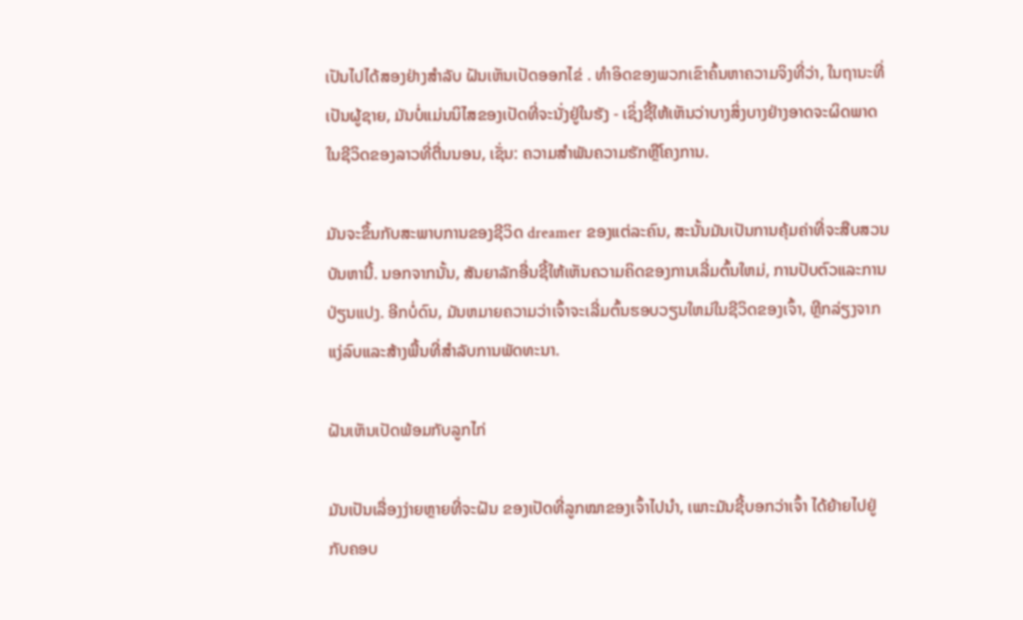ເປັນໄປໄດ້ສອງຢ່າງສຳລັບ ຝັນເຫັນເປັດອອກໄຂ່ . ທໍາອິດຂອງພວກເຂົາຄົ້ນຫາຄວາມຈິງທີ່ວ່າ, ໃນຖານະທີ່ເປັນຜູ້ຊາຍ, ມັນບໍ່ແມ່ນນິໄສຂອງເປັດທີ່ຈະນັ່ງຢູ່ໃນຮັງ - ເຊິ່ງຊີ້ໃຫ້ເຫັນວ່າບາງສິ່ງບາງຢ່າງອາດຈະຜິດພາດໃນຊີວິດຂອງລາວທີ່ຕື່ນນອນ, ເຊັ່ນ: ຄວາມສໍາພັນຄວາມຮັກຫຼືໂຄງການ.

ມັນຈະຂຶ້ນກັບສະພາບການຂອງຊີວິດ dreamer ຂອງແຕ່ລະຄົນ, ສະນັ້ນມັນເປັນການຄຸ້ມຄ່າທີ່ຈະສືບສວນບັນຫານີ້. ນອກຈາກນັ້ນ, ສັນຍາລັກອື່ນຊີ້ໃຫ້ເຫັນຄວາມຄິດຂອງການເລີ່ມຕົ້ນໃຫມ່, ການປັບຕົວແລະການປ່ຽນແປງ. ອີກບໍ່ດົນ, ມັນຫມາຍຄວາມວ່າເຈົ້າຈະເລີ່ມຕົ້ນຮອບວຽນໃຫມ່ໃນຊີວິດຂອງເຈົ້າ, ຫຼີກລ່ຽງຈາກແງ່ລົບແລະສ້າງພື້ນທີ່ສໍາລັບການພັດທະນາ.

ຝັນເຫັນເປັດພ້ອມກັບລູກໄກ່

ມັນເປັນເລື່ອງງ່າຍຫຼາຍທີ່ຈະຝັນ ຂອງເປັດທີ່ລູກໝາຂອງເຈົ້າໄປນຳ, ເພາະມັນຊີ້ບອກວ່າເຈົ້າ ໄດ້ຍ້າຍໄປຢູ່ກັບຄອບ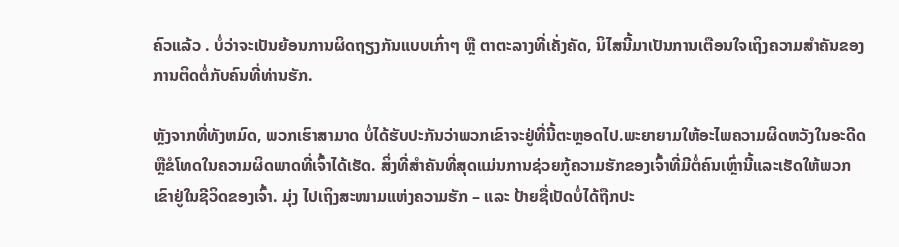ຄົວແລ້ວ . ບໍ່ວ່າຈະເປັນຍ້ອນການຜິດຖຽງກັນແບບເກົ່າໆ ຫຼື ຕາຕະລາງທີ່ເຄັ່ງຄັດ, ນິໄສນີ້ມາເປັນການເຕືອນໃຈເຖິງຄວາມສຳຄັນຂອງການຕິດຕໍ່ກັບຄົນທີ່ທ່ານຮັກ.

ຫຼັງຈາກທີ່ທັງຫມົດ, ພວກເຮົາສາມາດ ບໍ່ໄດ້ຮັບປະກັນວ່າພວກເຂົາຈະຢູ່ທີ່ນີ້ຕະຫຼອດໄປ.ພະຍາຍາມໃຫ້ອະໄພຄວາມຜິດຫວັງໃນອະດີດ ຫຼືຂໍໂທດໃນຄວາມຜິດພາດທີ່ເຈົ້າໄດ້ເຮັດ. ສິ່ງທີ່ສໍາຄັນທີ່ສຸດແມ່ນການຊ່ວຍກູ້ຄວາມຮັກຂອງເຈົ້າທີ່ມີຕໍ່ຄົນເຫຼົ່ານີ້ແລະເຮັດໃຫ້ພວກເຂົາຢູ່ໃນຊີວິດຂອງເຈົ້າ. ມຸ່ງ ໄປເຖິງສະໜາມແຫ່ງຄວາມຮັກ – ແລະ ປ້າຍຊື່ເປັດບໍ່ໄດ້ຖືກປະ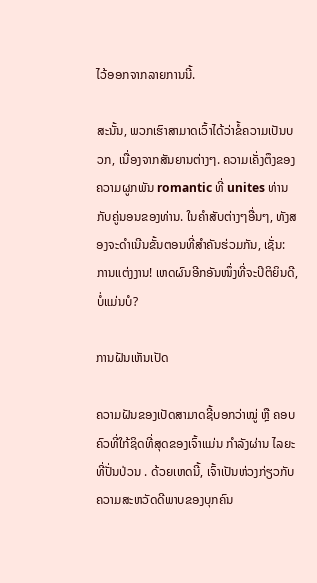ໄວ້ອອກຈາກລາຍການນີ້.

ສະນັ້ນ, ພວກເຮົາສາມາດເວົ້າໄດ້ວ່າຂໍ້ຄວາມເປັນບວກ, ເນື່ອງຈາກສັນຍານຕ່າງໆ. ຄວາມເຄັ່ງຕຶງຂອງຄວາມຜູກພັນ romantic ທີ່ unites ທ່ານກັບຄູ່ນອນຂອງທ່ານ. ໃນຄໍາສັບຕ່າງໆອື່ນໆ, ທັງສອງຈະດໍາເນີນຂັ້ນຕອນທີ່ສໍາຄັນຮ່ວມກັນ, ເຊັ່ນ: ການແຕ່ງງານ! ເຫດຜົນອີກອັນໜຶ່ງທີ່ຈະປິຕິຍິນດີ, ບໍ່ແມ່ນບໍ?

ການຝັນເຫັນເປັດ

ຄວາມຝັນຂອງເປັດສາມາດຊີ້ບອກວ່າໝູ່ ຫຼື ຄອບຄົວທີ່ໃກ້ຊິດທີ່ສຸດຂອງເຈົ້າແມ່ນ ກຳລັງຜ່ານ ໄລຍະທີ່ປັ່ນປ່ວນ . ດ້ວຍເຫດນີ້, ເຈົ້າເປັນຫ່ວງກ່ຽວກັບຄວາມສະຫວັດດີພາບຂອງບຸກຄົນ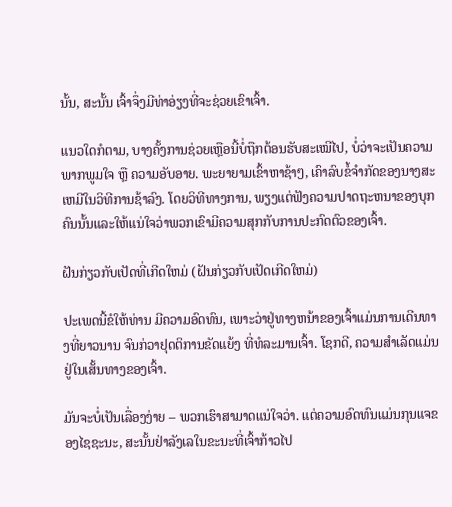ນັ້ນ, ສະນັ້ນ ເຈົ້າຈຶ່ງມີທ່າອ່ຽງທີ່ຈະຊ່ວຍເຂົາເຈົ້າ.

ແນວໃດກໍຕາມ, ບາງຄັ້ງການຊ່ວຍເຫຼືອນີ້ບໍ່ຖືກຕ້ອນຮັບສະເໝີໄປ, ບໍ່ວ່າຈະເປັນຄວາມພາກພູມໃຈ ຫຼື ຄວາມອັບອາຍ. ພະຍາຍາມເຂົ້າຫາຊ້າໆ, ເຄົາລົບຂໍ້ຈໍາກັດຂອງນາງສະເຫມີໃນວິທີການຊ້າລົງ. ໂດຍວິທີທາງການ, ພຽງແຕ່ຟັງຄວາມປາດຖະຫນາຂອງບຸກຄົນນັ້ນແລະໃຫ້ແນ່ໃຈວ່າພວກເຂົາມີຄວາມສຸກກັບການປະກົດຕົວຂອງເຈົ້າ.

ຝັນກ່ຽວກັບເປັດທີ່ເກີດໃຫມ່ (ຝັນກ່ຽວກັບເປັດເກີດໃຫມ່)

ປະເພດນີ້ຂໍໃຫ້ທ່ານ ມີຄວາມອົດທົນ, ເພາະວ່າຢູ່ທາງຫນ້າຂອງເຈົ້າແມ່ນການເດີນທາງທີ່ຍາວນານ ຈົນກ່ວາຢຸດຕິການຂັດແຍ້ງ ທີ່ທໍລະມານເຈົ້າ. ໂຊກດີ, ຄວາມສໍາເລັດແມ່ນຢູ່ໃນເສັ້ນທາງຂອງເຈົ້າ.

ມັນຈະບໍ່ເປັນເລື່ອງງ່າຍ – ພວກເຮົາສາມາດແນ່ໃຈວ່າ. ແຕ່ຄວາມອົດທົນແມ່ນກຸນແຈຂອງໄຊຊະນະ, ສະນັ້ນຢ່າລັງເລໃນຂະນະທີ່ເຈົ້າກ້າວໄປ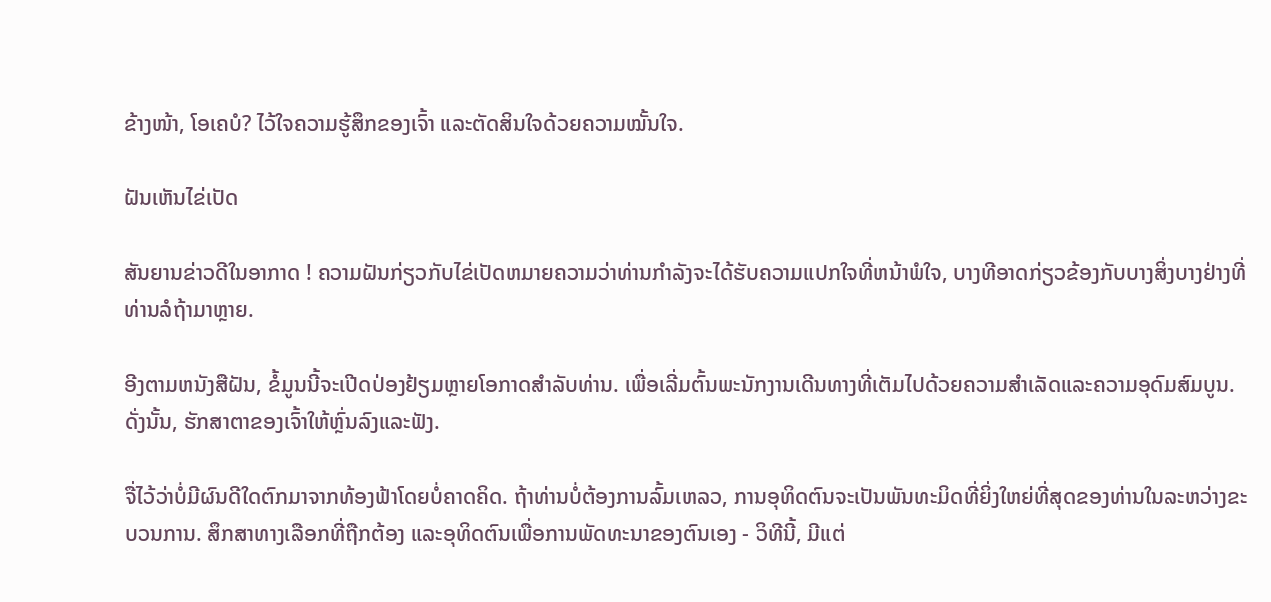ຂ້າງໜ້າ, ໂອເຄບໍ? ໄວ້ໃຈຄວາມຮູ້ສຶກຂອງເຈົ້າ ແລະຕັດສິນໃຈດ້ວຍຄວາມໝັ້ນໃຈ.

ຝັນເຫັນໄຂ່ເປັດ

ສັນຍານຂ່າວດີໃນອາກາດ ! ຄວາມຝັນກ່ຽວກັບໄຂ່ເປັດຫມາຍຄວາມວ່າທ່ານກໍາລັງຈະໄດ້ຮັບຄວາມແປກໃຈທີ່ຫນ້າພໍໃຈ, ບາງທີອາດກ່ຽວຂ້ອງກັບບາງສິ່ງບາງຢ່າງທີ່ທ່ານລໍຖ້າມາຫຼາຍ.

ອີງຕາມຫນັງສືຝັນ, ຂໍ້ມູນນີ້ຈະເປີດປ່ອງຢ້ຽມຫຼາຍໂອກາດສໍາລັບທ່ານ. ເພື່ອເລີ່ມຕົ້ນພະນັກງານເດີນທາງທີ່ເຕັມໄປດ້ວຍຄວາມສໍາເລັດແລະຄວາມອຸດົມສົມບູນ. ດັ່ງນັ້ນ, ຮັກສາຕາຂອງເຈົ້າໃຫ້ຫຼົ່ນລົງແລະຟັງ.

ຈື່ໄວ້ວ່າບໍ່ມີຜົນດີໃດຕົກມາຈາກທ້ອງຟ້າໂດຍບໍ່ຄາດຄິດ. ຖ້າທ່ານບໍ່ຕ້ອງການລົ້ມເຫລວ, ການອຸທິດຕົນຈະເປັນພັນທະມິດທີ່ຍິ່ງໃຫຍ່ທີ່ສຸດຂອງທ່ານໃນລະຫວ່າງຂະບວນການ. ສຶກສາທາງເລືອກທີ່ຖືກຕ້ອງ ແລະອຸທິດຕົນເພື່ອການພັດທະນາຂອງຕົນເອງ - ວິທີນີ້, ມີແຕ່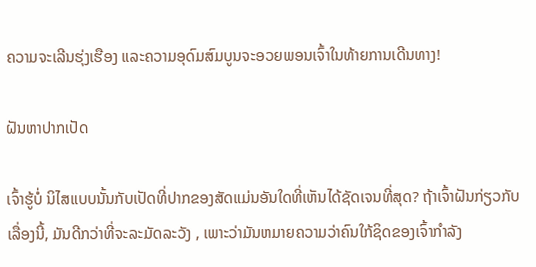ຄວາມຈະເລີນຮຸ່ງເຮືອງ ແລະຄວາມອຸດົມສົມບູນຈະອວຍພອນເຈົ້າໃນທ້າຍການເດີນທາງ!

ຝັນຫາປາກເປັດ

ເຈົ້າຮູ້ບໍ່ ນິໄສແບບນັ້ນກັບເປັດທີ່ປາກຂອງສັດແມ່ນອັນໃດທີ່ເຫັນໄດ້ຊັດເຈນທີ່ສຸດ? ຖ້າເຈົ້າຝັນກ່ຽວກັບເລື່ອງນີ້, ມັນດີກວ່າທີ່ຈະລະມັດລະວັງ , ເພາະວ່າມັນຫມາຍຄວາມວ່າຄົນໃກ້ຊິດຂອງເຈົ້າກໍາລັງ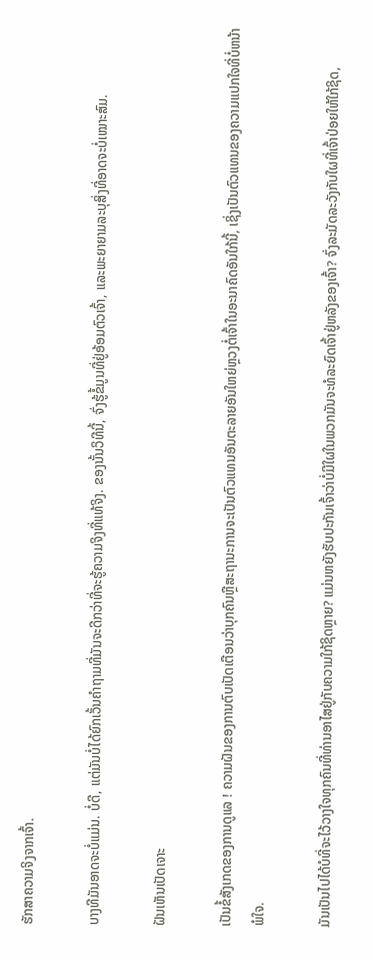ຮັກສາຄວາມຈິງຈາກເຈົ້າ.

ບາງທີມັນອາດຈະບໍ່ແມ່ນ. ບໍ່ດີ, ແຕ່ມັນບໍ່ໄດ້ຍົກເວັ້ນຄໍາຖາມທີ່ມັນຈະດີກວ່າທີ່ຈະຮູ້ຄວາມຈິງທີ່ແທ້ຈິງ. ຂອງນັ້ນວິທີນີ້, ຈົ່ງຮູ້ຂໍ້ມູນທີ່ຢູ່ອ້ອມຕົວເຈົ້າ, ແລະພະຍາຍາມລະບຸສິ່ງທີ່ອາດຈະບໍ່ເໝາະສົມ.

ຝັນເຫັນເປັດເຈາະ

ເປັນຂໍ້ສັງເກດຂອງການດູແລ ! ຄວາມຝັນຂອງການຕົບເປັດເຕືອນວ່າບຸກຄົນຫຼືສະຖານະການຈະເປັນຕົວແທນອັນຕະລາຍອັນໃຫຍ່ຫຼວງຕໍ່ເຈົ້າໃນອະນາຄົດອັນໃກ້ນີ້, ເຊິ່ງເປັນຕົວແທນຂອງຄວາມແປກໃຈທີ່ບໍ່ຫນ້າພໍໃຈ.

ມັນເປັນໄປໄດ້ບໍທີ່ຈະໄວ້ວາງໃຈທຸກຄົນທີ່ທ່ານອາໄສຢູ່ກັບຄວາມໃກ້ຊິດຫຼາຍ? ແມ່ນຫຍັງຮັບປະກັນເຈົ້າວ່າບໍ່ມີໃຜໃນພວກມັນຈະທໍລະຍົດເຈົ້າຢູ່ຫລັງຂອງເຈົ້າ? ຈົ່ງລະມັດລະວັງກັບໃຜທີ່ເຈົ້າປ່ອຍໃຫ້ໃກ້ຊິດ,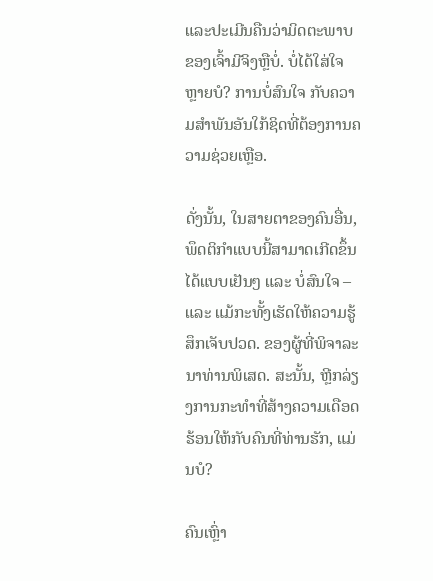ແລະປະເມີນຄືນວ່າມິດຕະພາບຂອງເຈົ້າມີຈິງຫຼືບໍ່. ບໍ່ໄດ້ໃສ່ໃຈຫຼາຍບໍ? ການບໍ່ສົນໃຈ ກັບຄວາມສຳພັນອັນໃກ້ຊິດທີ່ຕ້ອງການຄວາມຊ່ວຍເຫຼືອ.

ດັ່ງນັ້ນ, ໃນສາຍຕາຂອງຄົນອື່ນ, ພຶດຕິກຳແບບນີ້ສາມາດເກີດຂຶ້ນໄດ້ແບບເຢັນໆ ແລະ ບໍ່ສົນໃຈ – ແລະ ແມ້ກະທັ້ງເຮັດໃຫ້ຄວາມຮູ້ສຶກເຈັບປວດ. ຂອງຜູ້ທີ່ພິຈາລະນາທ່ານພິເສດ. ສະນັ້ນ, ຫຼີກລ່ຽງການກະທຳທີ່ສ້າງຄວາມເດືອດຮ້ອນໃຫ້ກັບຄົນທີ່ທ່ານຮັກ, ແມ່ນບໍ?

ຄົນເຫຼົ່າ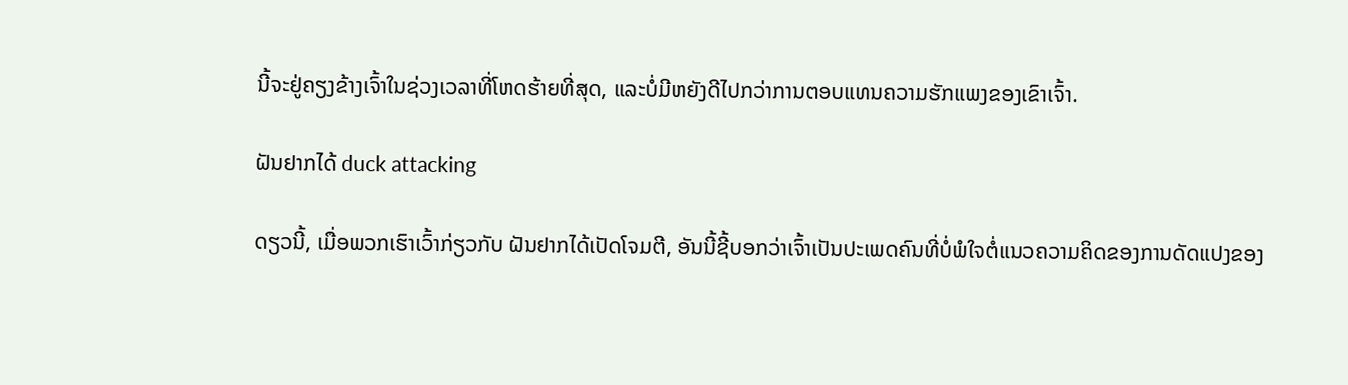ນີ້ຈະຢູ່ຄຽງຂ້າງເຈົ້າໃນຊ່ວງເວລາທີ່ໂຫດຮ້າຍທີ່ສຸດ, ແລະບໍ່ມີຫຍັງດີໄປກວ່າການຕອບແທນຄວາມຮັກແພງຂອງເຂົາເຈົ້າ.

ຝັນຢາກໄດ້ duck attacking

ດຽວນີ້, ເມື່ອພວກເຮົາເວົ້າກ່ຽວກັບ ຝັນຢາກໄດ້ເປັດໂຈມຕີ, ອັນນີ້ຊີ້ບອກວ່າເຈົ້າເປັນປະເພດຄົນທີ່ບໍ່ພໍໃຈຕໍ່ແນວຄວາມຄິດຂອງການດັດແປງຂອງ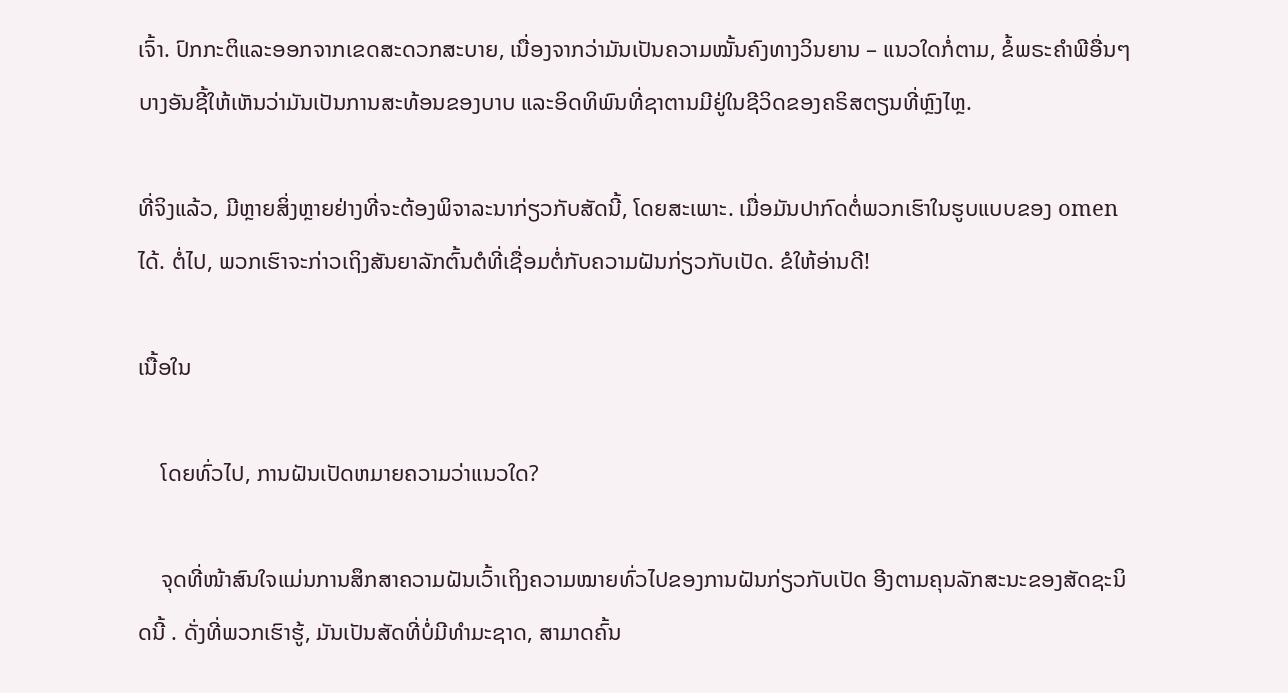ເຈົ້າ. ປົກກະຕິແລະອອກຈາກເຂດສະດວກສະບາຍ, ເນື່ອງຈາກວ່າມັນເປັນຄວາມໝັ້ນຄົງທາງວິນຍານ – ແນວໃດກໍ່ຕາມ, ຂໍ້ພຣະຄໍາພີອື່ນໆບາງອັນຊີ້ໃຫ້ເຫັນວ່າມັນເປັນການສະທ້ອນຂອງບາບ ແລະອິດທິພົນທີ່ຊາຕານມີຢູ່ໃນຊີວິດຂອງຄຣິສຕຽນທີ່ຫຼົງໄຫຼ.

ທີ່ຈິງແລ້ວ, ມີຫຼາຍສິ່ງຫຼາຍຢ່າງທີ່ຈະຕ້ອງພິຈາລະນາກ່ຽວກັບສັດນີ້, ໂດຍສະເພາະ. ເມື່ອມັນປາກົດຕໍ່ພວກເຮົາໃນຮູບແບບຂອງ omen ໄດ້. ຕໍ່ໄປ, ພວກເຮົາຈະກ່າວເຖິງສັນຍາລັກຕົ້ນຕໍທີ່ເຊື່ອມຕໍ່ກັບຄວາມຝັນກ່ຽວກັບເປັດ. ຂໍໃຫ້ອ່ານດີ!

ເນື້ອໃນ

    ໂດຍທົ່ວໄປ, ການຝັນເປັດຫມາຍຄວາມວ່າແນວໃດ?

    ຈຸດທີ່ໜ້າສົນໃຈແມ່ນການສຶກສາຄວາມຝັນເວົ້າເຖິງຄວາມໝາຍທົ່ວໄປຂອງການຝັນກ່ຽວກັບເປັດ ອີງຕາມຄຸນລັກສະນະຂອງສັດຊະນິດນີ້ . ດັ່ງທີ່ພວກເຮົາຮູ້, ມັນເປັນສັດທີ່ບໍ່ມີທໍາມະຊາດ, ສາມາດຄົ້ນ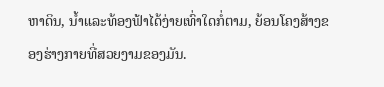ຫາດິນ, ນ້ຳແລະທ້ອງຟ້າໄດ້ງ່າຍເທົ່າໃດກໍ່ຕາມ, ຍ້ອນໂຄງສ້າງຂອງຮ່າງກາຍທີ່ສວຍງາມຂອງມັນ.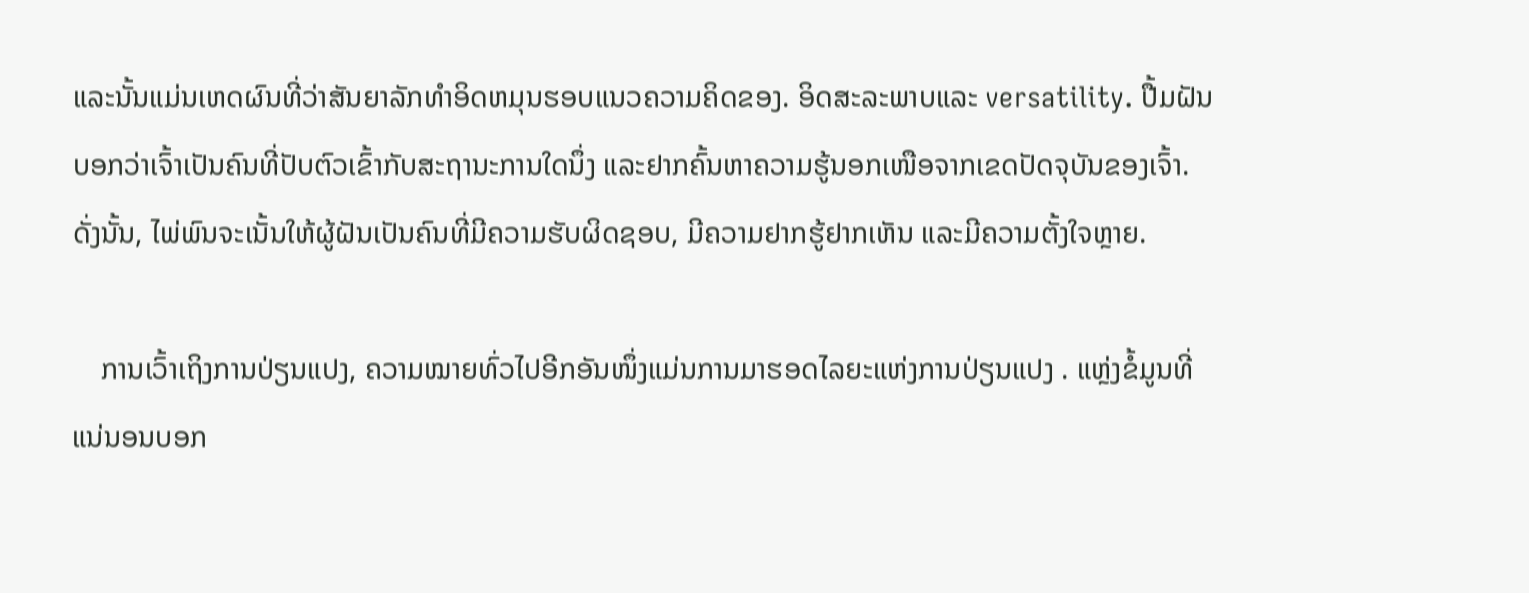ແລະນັ້ນແມ່ນເຫດຜົນທີ່ວ່າສັນຍາລັກທໍາອິດຫມຸນຮອບແນວຄວາມຄິດຂອງ. ອິດສະລະພາບແລະ versatility. ປື້ມຝັນບອກວ່າເຈົ້າເປັນຄົນທີ່ປັບຕົວເຂົ້າກັບສະຖານະການໃດນຶ່ງ ແລະຢາກຄົ້ນຫາຄວາມຮູ້ນອກເໜືອຈາກເຂດປັດຈຸບັນຂອງເຈົ້າ. ດັ່ງນັ້ນ, ໄພ່ພົນຈະເນັ້ນໃຫ້ຜູ້ຝັນເປັນຄົນທີ່ມີຄວາມຮັບຜິດຊອບ, ມີຄວາມຢາກຮູ້ຢາກເຫັນ ແລະມີຄວາມຕັ້ງໃຈຫຼາຍ.

    ການເວົ້າເຖິງການປ່ຽນແປງ, ຄວາມໝາຍທົ່ວໄປອີກອັນໜຶ່ງແມ່ນການມາຮອດໄລຍະແຫ່ງການປ່ຽນແປງ . ແຫຼ່ງຂໍ້ມູນທີ່ແນ່ນອນບອກ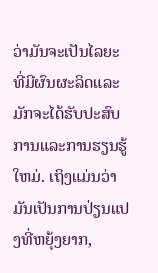ວ່າມັນຈະເປັນໄລຍະທີ່ມີຜົນຜະລິດແລະມັກຈະໄດ້ຮັບປະສົບການແລະການຮຽນຮູ້ໃຫມ່. ເຖິງແມ່ນວ່າມັນເປັນການປ່ຽນແປງທີ່ຫຍຸ້ງຍາກ,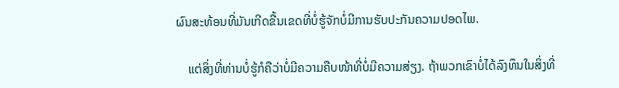ຜົນສະທ້ອນທີ່ມັນເກີດຂື້ນເຂດທີ່ບໍ່ຮູ້ຈັກບໍ່ມີການຮັບປະກັນຄວາມປອດໄພ.

    ແຕ່ສິ່ງທີ່ທ່ານບໍ່ຮູ້ກໍຄືວ່າບໍ່ມີຄວາມຄືບໜ້າທີ່ບໍ່ມີຄວາມສ່ຽງ. ຖ້າພວກເຂົາບໍ່ໄດ້ລົງທຶນໃນສິ່ງທີ່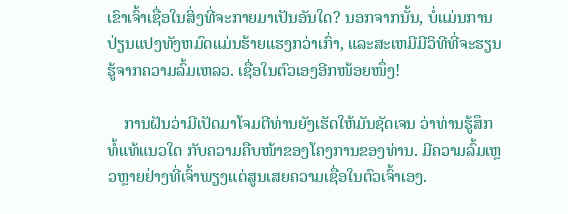ເຂົາເຈົ້າເຊື່ອໃນສິ່ງທີ່ຈະກາຍມາເປັນອັນໃດ? ນອກຈາກນັ້ນ, ບໍ່ແມ່ນການປ່ຽນແປງທັງຫມົດແມ່ນຮ້າຍແຮງກວ່າເກົ່າ, ແລະສະເຫມີມີວິທີທີ່ຈະຮຽນຮູ້ຈາກຄວາມລົ້ມເຫລວ. ເຊື່ອໃນຕົວເອງອີກໜ້ອຍໜຶ່ງ!

    ການຝັນວ່າມີເປັດມາໂຈມຕີທ່ານຍັງເຮັດໃຫ້ມັນຊັດເຈນ ວ່າທ່ານຮູ້ສຶກທໍ້ແທ້ແນວໃດ ກັບຄວາມຄືບໜ້າຂອງໂຄງການຂອງທ່ານ. ມີຄວາມລົ້ມເຫຼວຫຼາຍຢ່າງທີ່ເຈົ້າພຽງແຕ່ສູນເສຍຄວາມເຊື່ອໃນຕົວເຈົ້າເອງ.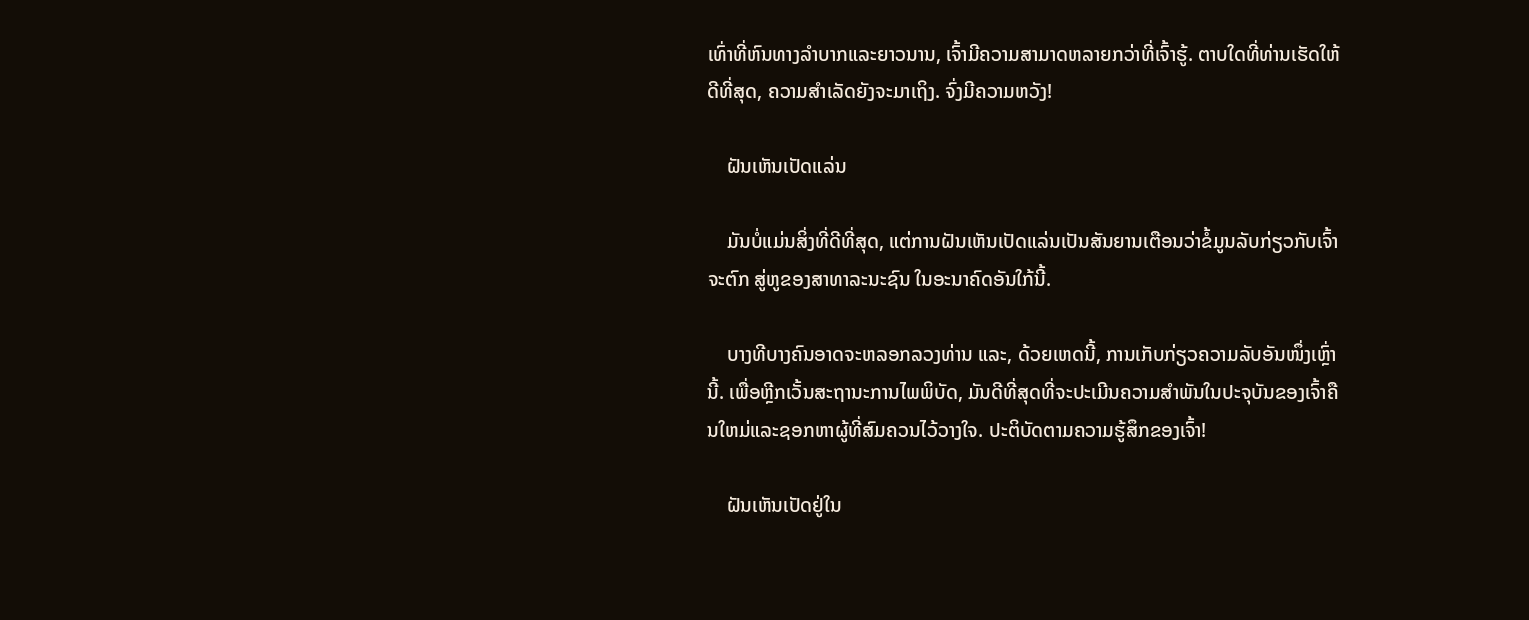ເທົ່າທີ່ຫົນທາງລຳບາກແລະຍາວນານ, ເຈົ້າມີຄວາມສາມາດຫລາຍກວ່າທີ່ເຈົ້າຮູ້. ຕາບໃດທີ່ທ່ານເຮັດໃຫ້ດີທີ່ສຸດ, ຄວາມສໍາເລັດຍັງຈະມາເຖິງ. ຈົ່ງມີຄວາມຫວັງ!

    ຝັນເຫັນເປັດແລ່ນ

    ມັນບໍ່ແມ່ນສິ່ງທີ່ດີທີ່ສຸດ, ແຕ່ການຝັນເຫັນເປັດແລ່ນເປັນສັນຍານເຕືອນວ່າຂໍ້ມູນລັບກ່ຽວກັບເຈົ້າ ຈະຕົກ ສູ່ຫູຂອງສາທາລະນະຊົນ ໃນອະນາຄົດອັນໃກ້ນີ້.

    ບາງທີບາງຄົນອາດຈະຫລອກລວງທ່ານ ແລະ, ດ້ວຍເຫດນີ້, ການເກັບກ່ຽວຄວາມລັບອັນໜຶ່ງເຫຼົ່ານີ້. ເພື່ອຫຼີກເວັ້ນສະຖານະການໄພພິບັດ, ມັນດີທີ່ສຸດທີ່ຈະປະເມີນຄວາມສໍາພັນໃນປະຈຸບັນຂອງເຈົ້າຄືນໃຫມ່ແລະຊອກຫາຜູ້ທີ່ສົມຄວນໄວ້ວາງໃຈ. ປະຕິບັດຕາມຄວາມຮູ້ສຶກຂອງເຈົ້າ!

    ຝັນເຫັນເປັດຢູ່ໃນ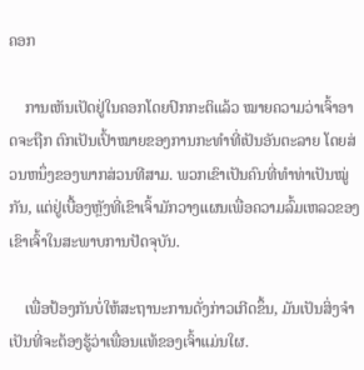ຄອກ

    ການເຫັນເປັດຢູ່ໃນຄອກໂດຍປົກກະຕິແລ້ວ ໝາຍຄວາມວ່າເຈົ້າອາດຈະຖືກ ຕົກເປັນເປົ້າໝາຍຂອງການກະທຳທີ່ເປັນອັນຕະລາຍ ໂດຍສ່ວນຫນຶ່ງຂອງພາກສ່ວນທີສາມ. ພວກເຂົາເປັນຄົນທີ່ທຳທ່າເປັນໝູ່ກັນ, ແຕ່ຢູ່ເບື້ອງຫຼັງທີ່ເຂົາເຈົ້າມັກວາງແຜນເພື່ອຄວາມລົ້ມເຫລວຂອງເຂົາເຈົ້າໃນສະພາບການປັດຈຸບັນ.

    ເພື່ອປ້ອງກັນບໍ່ໃຫ້ສະຖານະການດັ່ງກ່າວເກີດຂຶ້ນ, ມັນເປັນສິ່ງຈໍາເປັນທີ່ຈະຕ້ອງຮູ້ວ່າເພື່ອນແທ້ຂອງເຈົ້າແມ່ນໃຜ.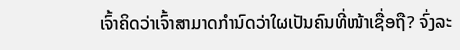ເຈົ້າຄິດວ່າເຈົ້າສາມາດກຳນົດວ່າໃຜເປັນຄົນທີ່ໜ້າເຊື່ອຖື? ຈົ່ງລະ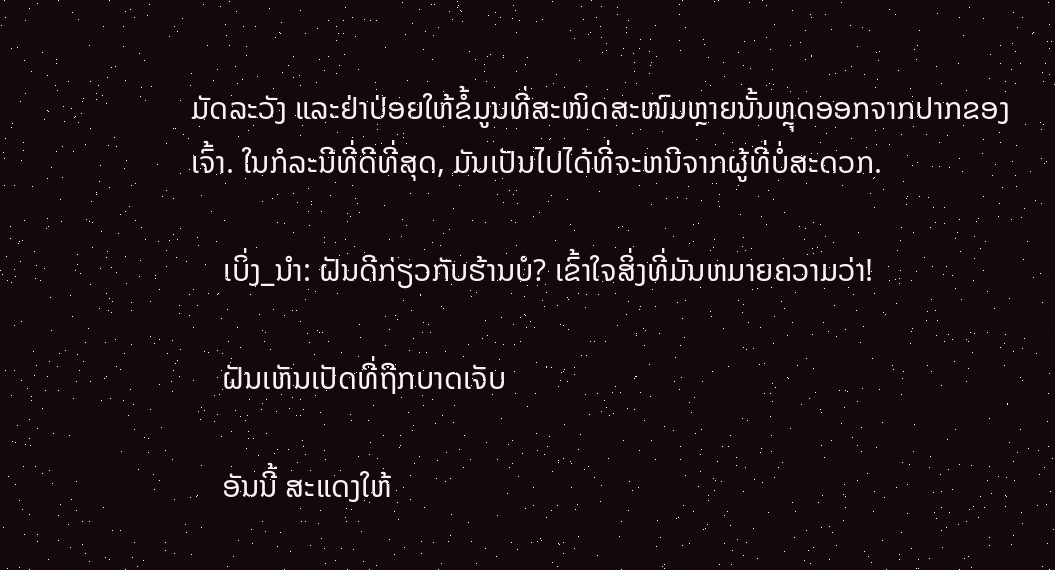ມັດລະວັງ ແລະຢ່າປ່ອຍໃຫ້ຂໍ້ມູນທີ່ສະໜິດສະໜົມຫຼາຍນັ້ນຫຼຸດອອກຈາກປາກຂອງເຈົ້າ. ໃນກໍລະນີທີ່ດີທີ່ສຸດ, ມັນເປັນໄປໄດ້ທີ່ຈະຫນີຈາກຜູ້ທີ່ບໍ່ສະດວກ.

    ເບິ່ງ_ນຳ: ຝັນດີກ່ຽວກັບຮ້ານບໍ? ເຂົ້າໃຈສິ່ງທີ່ມັນຫມາຍຄວາມວ່າ!

    ຝັນເຫັນເປັດທີ່ຖືກບາດເຈັບ

    ອັນນີ້ ສະແດງໃຫ້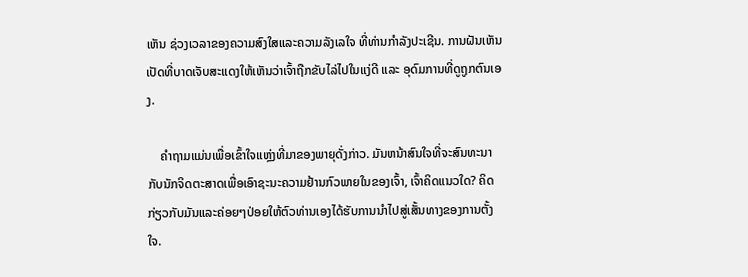ເຫັນ ຊ່ວງເວລາຂອງຄວາມສົງໃສແລະຄວາມລັງເລໃຈ ທີ່ທ່ານກໍາລັງປະເຊີນ. ການຝັນເຫັນເປັດທີ່ບາດເຈັບສະແດງໃຫ້ເຫັນວ່າເຈົ້າຖືກຂັບໄລ່ໄປໃນແງ່ດີ ແລະ ອຸດົມການທີ່ດູຖູກຕົນເອງ.

    ຄຳຖາມແມ່ນເພື່ອເຂົ້າໃຈແຫຼ່ງທີ່ມາຂອງພາຍຸດັ່ງກ່າວ. ມັນຫນ້າສົນໃຈທີ່ຈະສົນທະນາກັບນັກຈິດຕະສາດເພື່ອເອົາຊະນະຄວາມຢ້ານກົວພາຍໃນຂອງເຈົ້າ, ເຈົ້າຄິດແນວໃດ? ຄິດກ່ຽວກັບມັນແລະຄ່ອຍໆປ່ອຍໃຫ້ຕົວທ່ານເອງໄດ້ຮັບການນໍາໄປສູ່ເສັ້ນທາງຂອງການຕັ້ງໃຈ.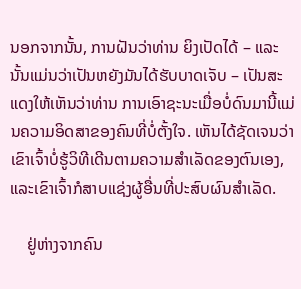ນອກຈາກນັ້ນ, ການຝັນວ່າທ່ານ ຍິງເປັດໄດ້ – ແລະນັ້ນແມ່ນວ່າເປັນຫຍັງມັນໄດ້ຮັບບາດເຈັບ – ເປັນສະແດງໃຫ້ເຫັນວ່າທ່ານ ການເອົາຊະນະເມື່ອບໍ່ດົນມານີ້ແມ່ນຄວາມອິດສາຂອງຄົນທີ່ບໍ່ຕັ້ງໃຈ. ເຫັນໄດ້ຊັດເຈນວ່າເຂົາເຈົ້າບໍ່ຮູ້ວິທີເດີນຕາມຄວາມສຳເລັດຂອງຕົນເອງ, ແລະເຂົາເຈົ້າກໍສາບແຊ່ງຜູ້ອື່ນທີ່ປະສົບຜົນສຳເລັດ.

    ຢູ່ຫ່າງຈາກຄົນ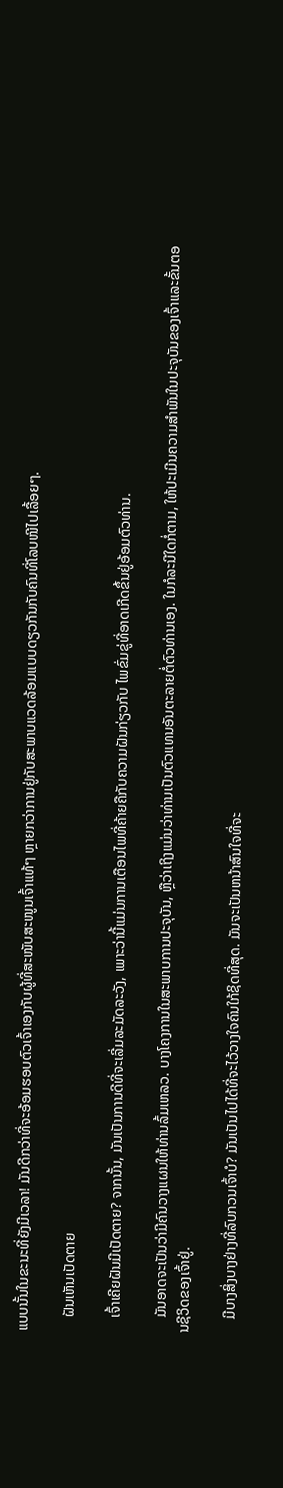ແບບນັ້ນໃນຂະນະທີ່ຍັງມີເວລາ! ມັນດີກວ່າທີ່ຈະອ້ອມຮອບຕົວເຈົ້າເອງກັບຜູ້ທີ່ສະໜັບສະໜູນເຈົ້າແທ້ໆ ຫຼາຍກວ່າການຢູ່ກັບສະພາບແວດລ້ອມແບບດຽວກັນກັບຄົນທີ່ໂລບໜີໄປເລື້ອຍໆ.

    ຝັນເຫັນເປັດຕາຍ

    ເຈົ້າເຄີຍຝັນມີເປັດຕາຍ? ຈາກນັ້ນ, ມັນເປັນການດີທີ່ຈະເລີ່ມລະມັດລະວັງ, ເພາະວ່ານີ້ແມ່ນການເຕືອນໄພທີ່ຄ້າຍຄືກັບຄວາມຝັນກ່ຽວກັບ ໄພຂົ່ມຂູ່ທີ່ອາດເກີດຂຶ້ນຢູ່ອ້ອມຕົວທ່ານ.

    ມັນອາດຈະເປັນວ່າມີຄົນວາງແຜນໃຫ້ທ່ານລົ້ມເຫລວ. ບາງໂຄງການໃນສະພາບການປະຈຸບັນ, ຫຼືວ່າເຖິງແມ່ນວ່າທ່ານເປັນຕົວແທນອັນຕະລາຍຕໍ່ຕົວທ່ານເອງ. ໃນກໍລະນີໃດກໍ່ຕາມ, ໃຫ້ປະເມີນຄວາມສໍາພັນໃນປະຈຸບັນຂອງເຈົ້າແລະຂັ້ນຕອນຊີວິດຂອງເຈົ້າຢູ່.

    ມີບາງສິ່ງບາງຢ່າງທີ່ລົບກວນເຈົ້າບໍ? ມັນເປັນໄປໄດ້ທີ່ຈະໄວ້ວາງໃຈຄົນໃກ້ຊິດທີ່ສຸດ. ມັນຈະເປັນຫນ້າສົນໃຈທີ່ຈະ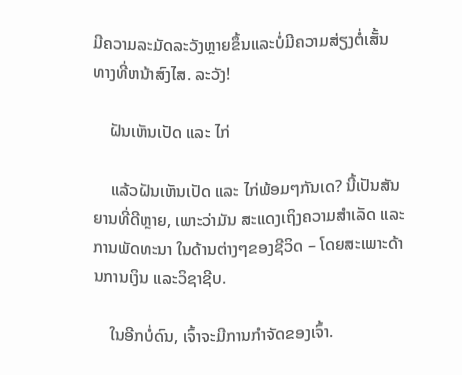ມີຄວາມລະມັດລະວັງຫຼາຍຂຶ້ນແລະບໍ່ມີຄວາມສ່ຽງຕໍ່ເສັ້ນທາງທີ່ຫນ້າສົງໄສ. ລະວັງ!

    ຝັນເຫັນເປັດ ແລະ ໄກ່

    ແລ້ວຝັນເຫັນເປັດ ແລະ ໄກ່ພ້ອມໆກັນເດ? ນີ້ເປັນສັນຍານທີ່ດີຫຼາຍ, ເພາະວ່າມັນ ສະແດງເຖິງຄວາມສໍາເລັດ ແລະການພັດທະນາ ໃນດ້ານຕ່າງໆຂອງຊີວິດ – ໂດຍສະເພາະດ້ານການເງິນ ແລະວິຊາຊີບ.

    ໃນອີກບໍ່ດົນ, ເຈົ້າຈະມີການກໍາຈັດຂອງເຈົ້າ.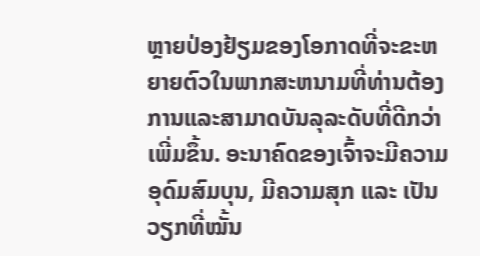ຫຼາຍປ່ອງຢ້ຽມຂອງໂອກາດທີ່ຈະຂະຫຍາຍຕົວໃນພາກສະຫນາມທີ່ທ່ານຕ້ອງການແລະສາມາດບັນລຸລະດັບທີ່ດີກວ່າເພີ່ມຂຶ້ນ. ອະນາຄົດຂອງເຈົ້າຈະມີຄວາມອຸດົມສົມບຸນ, ມີຄວາມສຸກ ແລະ ເປັນວຽກທີ່ໝັ້ນ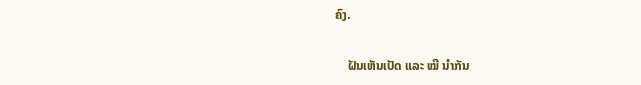ຄົງ.

    ຝັນເຫັນເປັດ ແລະ ໝີ ນຳກັນ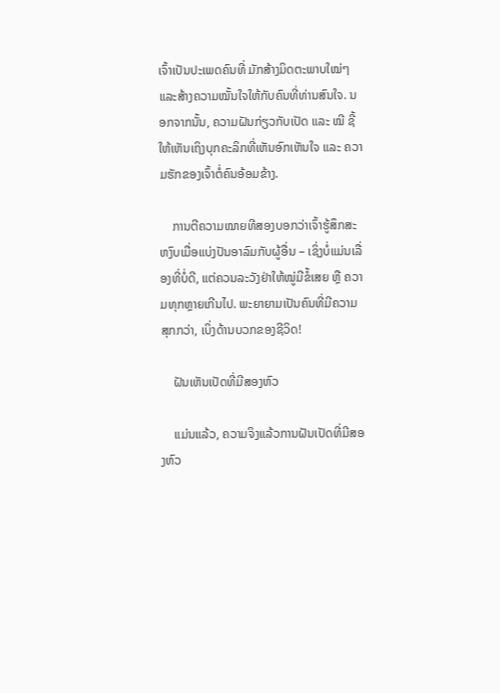ເຈົ້າເປັນປະເພດຄົນທີ່ ມັກສ້າງມິດຕະພາບໃໝ່ໆ ແລະສ້າງຄວາມໝັ້ນໃຈໃຫ້ກັບຄົນທີ່ທ່ານສົນໃຈ. ນອກຈາກນັ້ນ, ຄວາມຝັນກ່ຽວກັບເປັດ ແລະ ໝີ ຊີ້ໃຫ້ເຫັນເຖິງບຸກຄະລິກທີ່ເຫັນອົກເຫັນໃຈ ແລະ ຄວາມຮັກຂອງເຈົ້າຕໍ່ຄົນອ້ອມຂ້າງ.

    ການຕີຄວາມໝາຍທີສອງບອກວ່າເຈົ້າຮູ້ສຶກສະຫງົບເມື່ອແບ່ງປັນອາລົມກັບຜູ້ອື່ນ – ເຊິ່ງບໍ່ແມ່ນເລື່ອງທີ່ບໍ່ດີ, ແຕ່ຄວນລະວັງຢ່າໃຫ້ໝູ່ມີຂໍ້ເສຍ ຫຼື ຄວາມທຸກຫຼາຍເກີນໄປ. ພະຍາຍາມເປັນຄົນທີ່ມີຄວາມສຸກກວ່າ, ເບິ່ງດ້ານບວກຂອງຊີວິດ!

    ຝັນເຫັນເປັດທີ່ມີສອງຫົວ

    ແມ່ນແລ້ວ, ຄວາມຈິງແລ້ວການຝັນເປັດທີ່ມີສອງຫົວ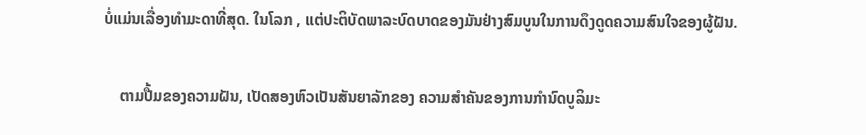ບໍ່ແມ່ນເລື່ອງທຳມະດາທີ່ສຸດ. ໃນໂລກ , ແຕ່ປະຕິບັດພາລະບົດບາດຂອງມັນຢ່າງສົມບູນໃນການດຶງດູດຄວາມສົນໃຈຂອງຜູ້ຝັນ.

    ຕາມປື້ມຂອງຄວາມຝັນ, ເປັດສອງຫົວເປັນສັນຍາລັກຂອງ ຄວາມສໍາຄັນຂອງການກໍານົດບູລິມະ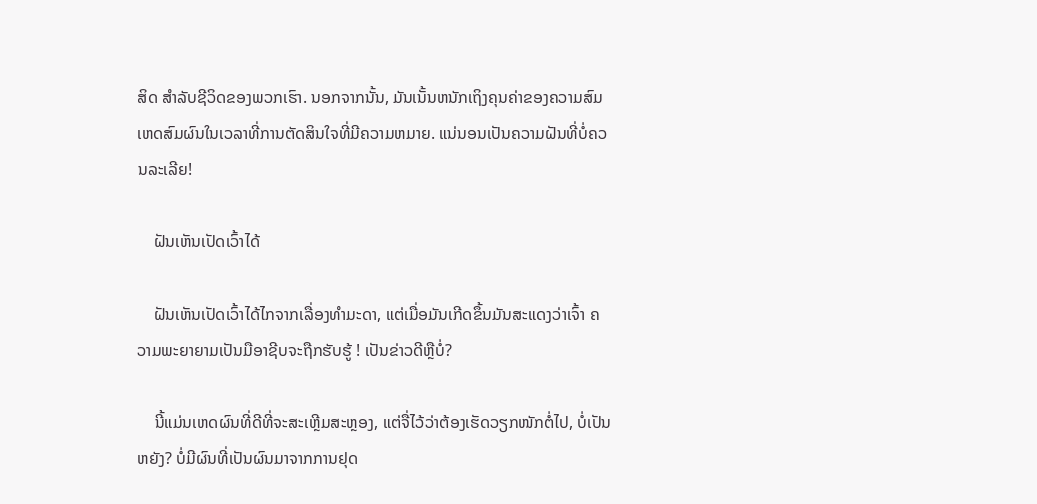ສິດ ສໍາລັບຊີວິດຂອງພວກເຮົາ. ນອກຈາກນັ້ນ, ມັນເນັ້ນຫນັກເຖິງຄຸນຄ່າຂອງຄວາມສົມເຫດສົມຜົນໃນເວລາທີ່ການຕັດສິນໃຈທີ່ມີຄວາມຫມາຍ. ແນ່ນອນເປັນຄວາມຝັນທີ່ບໍ່ຄວນລະເລີຍ!

    ຝັນເຫັນເປັດເວົ້າໄດ້

    ຝັນເຫັນເປັດເວົ້າໄດ້ໄກຈາກເລື່ອງທຳມະດາ, ແຕ່ເມື່ອມັນເກີດຂຶ້ນມັນສະແດງວ່າເຈົ້າ ຄວາມພະຍາຍາມເປັນມືອາຊີບຈະຖືກຮັບຮູ້ ! ເປັນຂ່າວດີຫຼືບໍ່?

    ນີ້ແມ່ນເຫດຜົນທີ່ດີທີ່ຈະສະເຫຼີມສະຫຼອງ, ແຕ່ຈື່ໄວ້ວ່າຕ້ອງເຮັດວຽກໜັກຕໍ່ໄປ, ບໍ່ເປັນຫຍັງ? ບໍ່ມີຜົນທີ່ເປັນຜົນມາຈາກການຢຸດ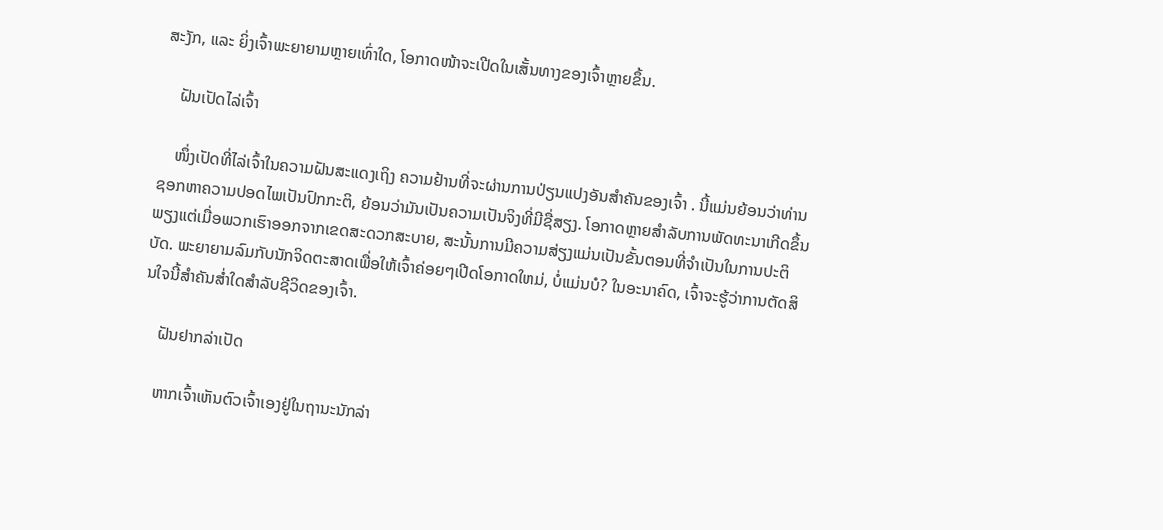ສະງັກ, ແລະ ຍິ່ງເຈົ້າພະຍາຍາມຫຼາຍເທົ່າໃດ, ໂອກາດໜ້າຈະເປີດໃນເສັ້ນທາງຂອງເຈົ້າຫຼາຍຂຶ້ນ.

    ຝັນເປັດໄລ່ເຈົ້າ

    ໜຶ່ງເປັດທີ່ໄລ່ເຈົ້າໃນຄວາມຝັນສະແດງເຖິງ ຄວາມຢ້ານທີ່ຈະຜ່ານການປ່ຽນແປງອັນສຳຄັນຂອງເຈົ້າ . ນີ້ແມ່ນຍ້ອນວ່າທ່ານຊອກຫາຄວາມປອດໄພເປັນປົກກະຕິ, ຍ້ອນວ່າມັນເປັນຄວາມເປັນຈິງທີ່ມີຊື່ສຽງ. ໂອກາດຫຼາຍສໍາລັບການພັດທະນາເກີດຂຶ້ນພຽງແຕ່ເມື່ອພວກເຮົາອອກຈາກເຂດສະດວກສະບາຍ, ສະນັ້ນການມີຄວາມສ່ຽງແມ່ນເປັນຂັ້ນຕອນທີ່ຈໍາເປັນໃນການປະຕິບັດ. ພະຍາຍາມລົມກັບນັກຈິດຕະສາດເພື່ອໃຫ້ເຈົ້າຄ່ອຍໆເປີດໂອກາດໃຫມ່, ບໍ່ແມ່ນບໍ? ໃນອະນາຄົດ, ເຈົ້າຈະຮູ້ວ່າການຕັດສິນໃຈນີ້ສຳຄັນສໍ່າໃດສຳລັບຊີວິດຂອງເຈົ້າ.

    ຝັນຢາກລ່າເປັດ

    ຫາກເຈົ້າເຫັນຕົວເຈົ້າເອງຢູ່ໃນຖານະນັກລ່າ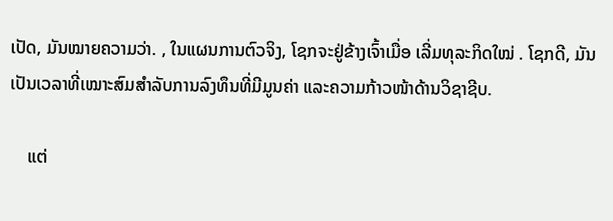ເປັດ, ມັນໝາຍຄວາມວ່າ. , ໃນແຜນການຕົວຈິງ, ໂຊກຈະຢູ່ຂ້າງເຈົ້າເມື່ອ ເລີ່ມທຸລະກິດໃໝ່ . ໂຊກດີ, ມັນເປັນເວລາທີ່ເໝາະສົມສຳລັບການລົງທຶນທີ່ມີມູນຄ່າ ແລະຄວາມກ້າວໜ້າດ້ານວິຊາຊີບ.

    ແຕ່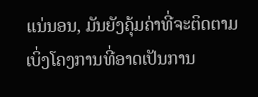ແນ່ນອນ, ມັນຍັງຄຸ້ມຄ່າທີ່ຈະຕິດຕາມເບິ່ງໂຄງການທີ່ອາດເປັນການ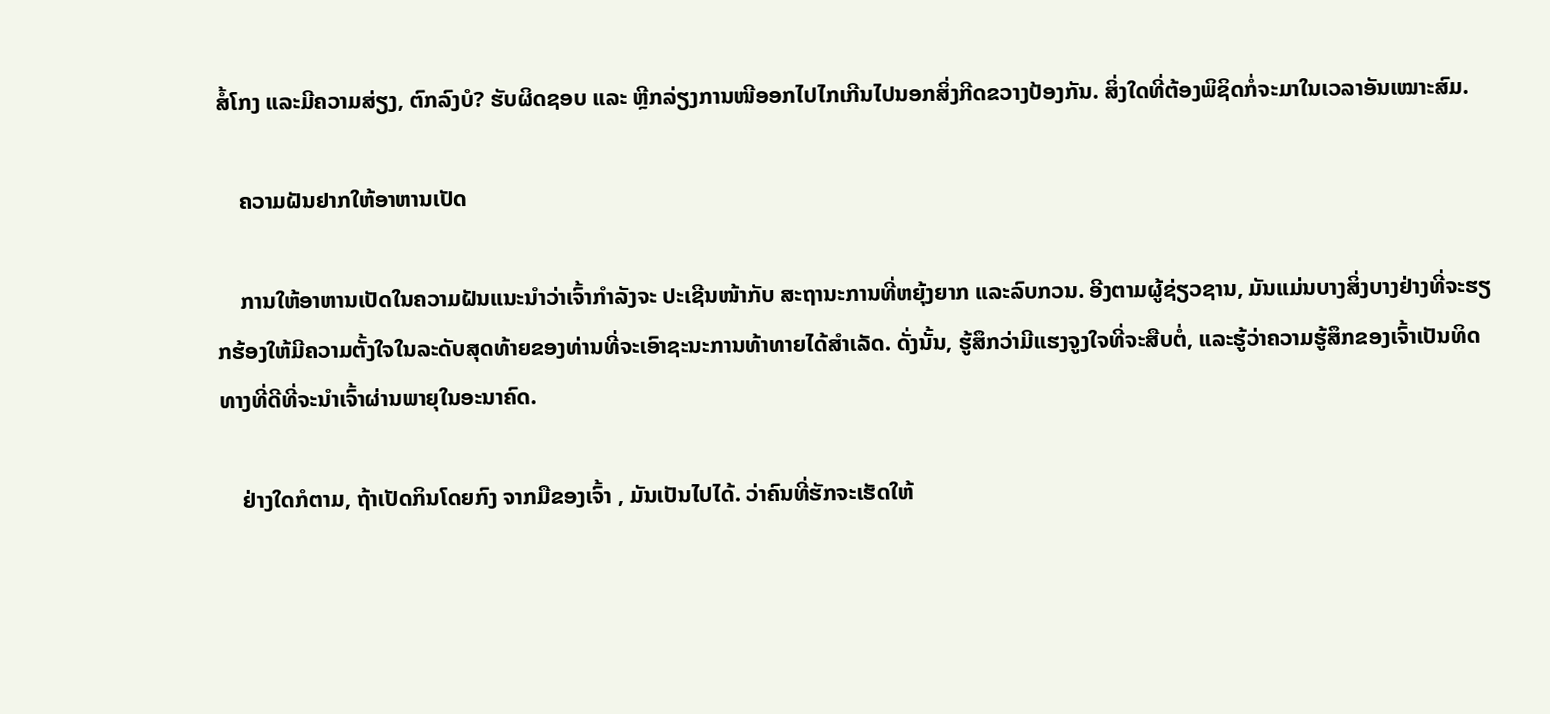ສໍ້ໂກງ ແລະມີຄວາມສ່ຽງ, ຕົກລົງບໍ? ຮັບຜິດຊອບ ແລະ ຫຼີກລ່ຽງການໜີອອກໄປໄກເກີນໄປນອກສິ່ງກີດຂວາງປ້ອງກັນ. ສິ່ງໃດທີ່ຕ້ອງພິຊິດກໍ່ຈະມາໃນເວລາອັນເໝາະສົມ.

    ຄວາມຝັນຢາກໃຫ້ອາຫານເປັດ

    ການໃຫ້ອາຫານເປັດໃນຄວາມຝັນແນະນຳວ່າເຈົ້າກຳລັງຈະ ປະເຊີນໜ້າກັບ ສະຖານະການທີ່ຫຍຸ້ງຍາກ ແລະລົບກວນ. ອີງຕາມຜູ້ຊ່ຽວຊານ, ມັນແມ່ນບາງສິ່ງບາງຢ່າງທີ່ຈະຮຽກຮ້ອງໃຫ້ມີຄວາມຕັ້ງໃຈໃນລະດັບສຸດທ້າຍຂອງທ່ານທີ່ຈະເອົາຊະນະການທ້າທາຍໄດ້ສໍາເລັດ. ດັ່ງນັ້ນ, ຮູ້ສຶກວ່າມີແຮງຈູງໃຈທີ່ຈະສືບຕໍ່, ແລະຮູ້ວ່າຄວາມຮູ້ສຶກຂອງເຈົ້າເປັນທິດທາງທີ່ດີທີ່ຈະນໍາເຈົ້າຜ່ານພາຍຸໃນອະນາຄົດ.

    ຢ່າງໃດກໍຕາມ, ຖ້າເປັດກິນໂດຍກົງ ຈາກມືຂອງເຈົ້າ , ມັນເປັນໄປໄດ້. ວ່າຄົນທີ່ຮັກຈະເຮັດໃຫ້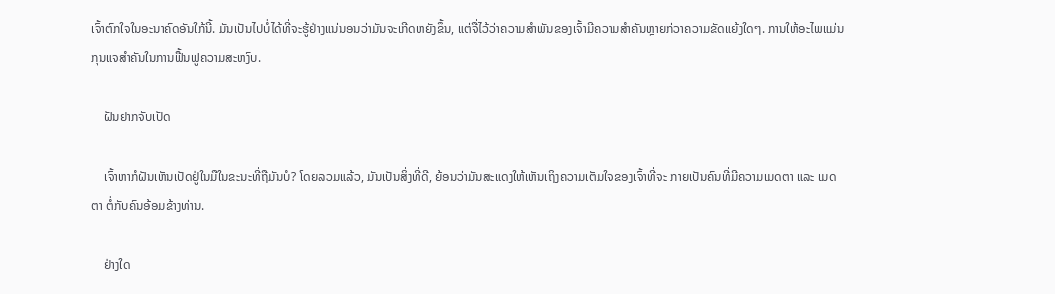ເຈົ້າຕົກໃຈໃນອະນາຄົດອັນໃກ້ນີ້. ມັນເປັນໄປບໍ່ໄດ້ທີ່ຈະຮູ້ຢ່າງແນ່ນອນວ່າມັນຈະເກີດຫຍັງຂຶ້ນ, ແຕ່ຈື່ໄວ້ວ່າຄວາມສໍາພັນຂອງເຈົ້າມີຄວາມສໍາຄັນຫຼາຍກ່ວາຄວາມຂັດແຍ້ງໃດໆ. ການໃຫ້ອະໄພແມ່ນກຸນແຈສໍາຄັນໃນການຟື້ນຟູຄວາມສະຫງົບ.

    ຝັນຢາກຈັບເປັດ

    ເຈົ້າຫາກໍຝັນເຫັນເປັດຢູ່ໃນມືໃນຂະນະທີ່ຖືມັນບໍ? ໂດຍລວມແລ້ວ, ມັນເປັນສິ່ງທີ່ດີ, ຍ້ອນວ່າມັນສະແດງໃຫ້ເຫັນເຖິງຄວາມເຕັມໃຈຂອງເຈົ້າທີ່ຈະ ກາຍເປັນຄົນທີ່ມີຄວາມເມດຕາ ແລະ ເມດຕາ ຕໍ່ກັບຄົນອ້ອມຂ້າງທ່ານ.

    ຢ່າງໃດ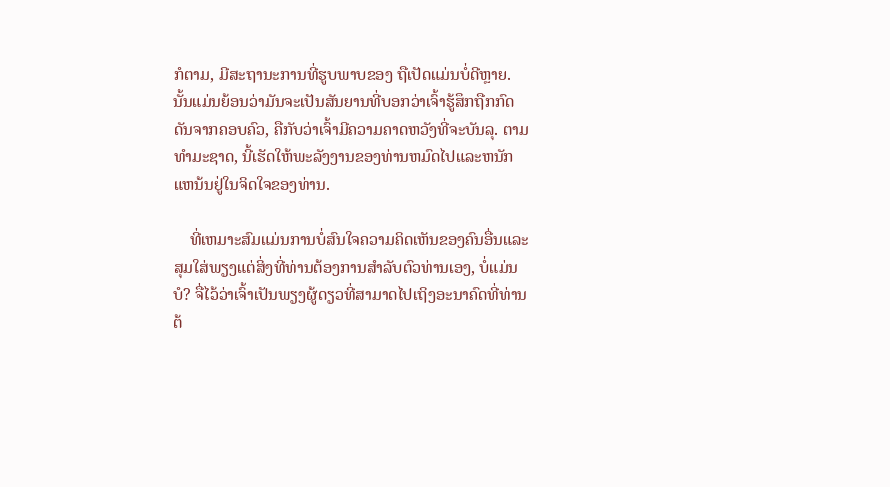ກໍຕາມ, ມີສະຖານະການທີ່ຮູບພາບຂອງ ຖືເປັດແມ່ນບໍ່ດີຫຼາຍ. ນັ້ນແມ່ນຍ້ອນວ່າມັນຈະເປັນສັນຍານທີ່ບອກວ່າເຈົ້າຮູ້ສຶກຖືກກົດດັນຈາກຄອບຄົວ, ຄືກັບວ່າເຈົ້າມີຄວາມຄາດຫວັງທີ່ຈະບັນລຸ. ຕາມທໍາມະຊາດ, ນີ້ເຮັດໃຫ້ພະລັງງານຂອງທ່ານຫມົດໄປແລະຫນັກແຫນ້ນຢູ່ໃນຈິດໃຈຂອງທ່ານ.

    ທີ່ເຫມາະສົມແມ່ນການບໍ່ສົນໃຈຄວາມຄິດເຫັນຂອງຄົນອື່ນແລະສຸມໃສ່ພຽງແຕ່ສິ່ງທີ່ທ່ານຕ້ອງການສໍາລັບຕົວທ່ານເອງ, ບໍ່ແມ່ນບໍ? ຈື່ໄວ້ວ່າເຈົ້າເປັນພຽງຜູ້ດຽວທີ່ສາມາດໄປເຖິງອະນາຄົດທີ່ທ່ານຕ້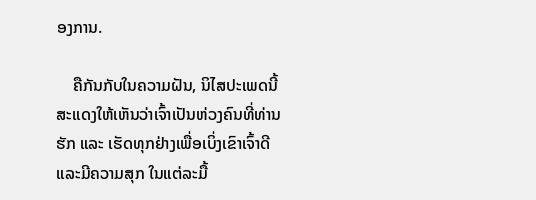ອງການ.

    ຄືກັນກັບໃນຄວາມຝັນ, ນິໄສປະເພດນີ້ສະແດງໃຫ້ເຫັນວ່າເຈົ້າເປັນຫ່ວງຄົນທີ່ທ່ານຮັກ ແລະ ເຮັດທຸກຢ່າງເພື່ອເບິ່ງເຂົາເຈົ້າດີ ແລະມີຄວາມສຸກ ໃນແຕ່ລະມື້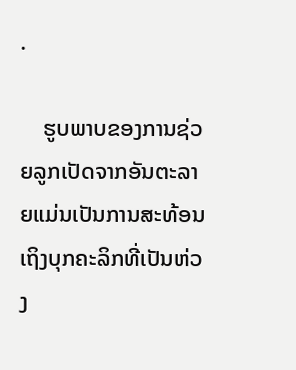.

    ຮູບພາບຂອງການຊ່ວຍລູກເປັດຈາກອັນຕະລາຍແມ່ນເປັນການສະທ້ອນເຖິງບຸກຄະລິກທີ່ເປັນຫ່ວງ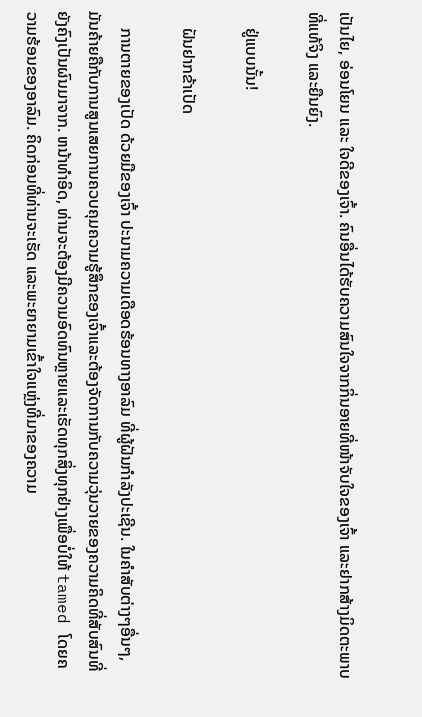ເປັນໄຍ, ອ່ອນໂຍນ ແລະ ໃຈດີຂອງເຈົ້າ. ຄົນອື່ນໄດ້ຮັບຄວາມສົນໃຈຈາກກິ່ນອາຍທີ່ໜ້າຈັບໃຈຂອງເຈົ້າ ແລະຢາກສ້າງມິດຕະພາບທີ່ແທ້ຈິງ ແລະຍືນຍົງ.

    ຢູ່ແບບນັ້ນ!

    ຝັນຢາກຂ້າເປັດ

    ການຕາຍຂອງເປັດ ດ້ວຍມືຂອງເຈົ້າ ປະນາມຄວາມເດືອດຮ້ອນທາງອາລົມ ທີ່ຜູ້ຝັນກຳລັງປະເຊີນ. ໃນຄໍາສັບຕ່າງໆອື່ນໆ, ມັນຄ້າຍຄືກັບການສູນເສຍການຄວບຄຸມຄວາມຮູ້ສຶກຂອງເຈົ້າແລະຕ້ອງຈັດການກັບຄວາມວຸ່ນວາຍຂອງຄວາມຄິດທີ່ສັບສົນທີ່ຍັງຄົງເປັນຜົນມາຈາກ. ຫນ້າທໍາອິດ, ທ່ານຈະຕ້ອງມີຄວາມອົດທົນຫຼາຍແລະເຮັດທຸກສິ່ງທຸກຢ່າງເພື່ອບໍ່ໃຫ້ tamed ໂດຍຄວາມຮ້ອນຂອງອາລົມ. ຄິດກ່ອນທີ່ທ່ານຈະເຮັດ ແລະພະຍາຍາມເຂົ້າໃຈແຫຼ່ງທີ່ມາຂອງຄວາມ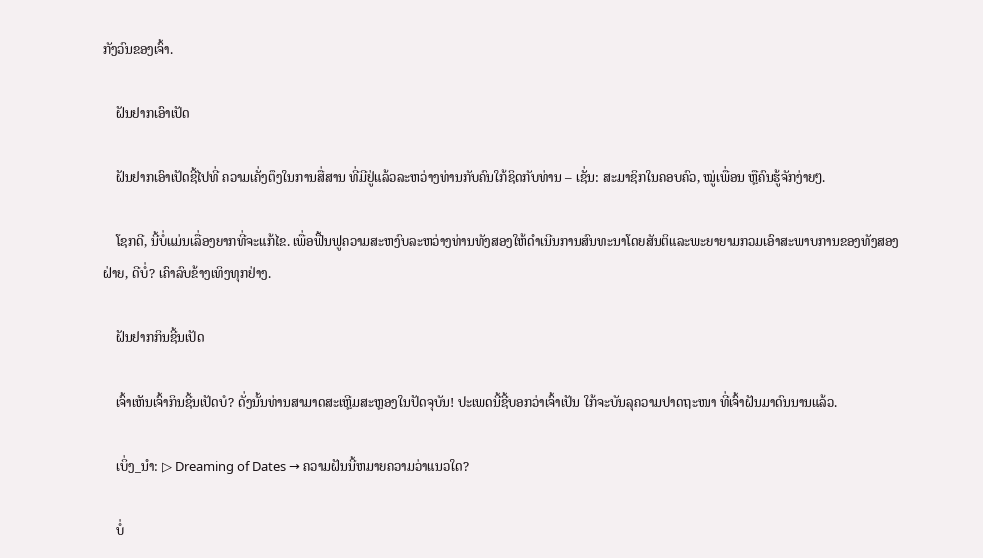ກັງວົນຂອງເຈົ້າ.

    ຝັນຢາກເອົາເປັດ

    ຝັນຢາກເອົາເປັດຊີ້ໄປທີ່ ຄວາມເຄັ່ງຕຶງໃນການສື່ສານ ທີ່ມີຢູ່ແລ້ວລະຫວ່າງທ່ານກັບຄົນໃກ້ຊິດກັບທ່ານ – ເຊັ່ນ: ສະມາຊິກໃນຄອບຄົວ, ໝູ່ເພື່ອນ ຫຼືຄົນຮູ້ຈັກງ່າຍໆ.

    ໂຊກດີ, ນີ້ບໍ່ແມ່ນເລື່ອງຍາກທີ່ຈະແກ້ໄຂ. ເພື່ອຟື້ນຟູຄວາມສະຫງົບລະຫວ່າງທ່ານທັງສອງໃຫ້ດຳເນີນການສົນທະນາໂດຍສັນຕິແລະພະຍາຍາມກວມເອົາສະພາບການຂອງທັງສອງຝ່າຍ, ດີບໍ່? ເຄົາລົບຂ້າງເທິງທຸກຢ່າງ.

    ຝັນຢາກກິນຊີ້ນເປັດ

    ເຈົ້າເຫັນເຈົ້າກິນຊີ້ນເປັດບໍ? ດັ່ງນັ້ນທ່ານສາມາດສະເຫຼີມສະຫຼອງໃນປັດຈຸບັນ! ປະເພດນີ້ຊີ້ບອກວ່າເຈົ້າເປັນ ໃກ້ຈະບັນລຸຄວາມປາດຖະໜາ ທີ່ເຈົ້າຝັນມາດົນນານແລ້ວ.

    ເບິ່ງ_ນຳ: ▷ Dreaming of Dates → ຄວາມຝັນນີ້ຫມາຍຄວາມວ່າແນວໃດ?

    ບໍ່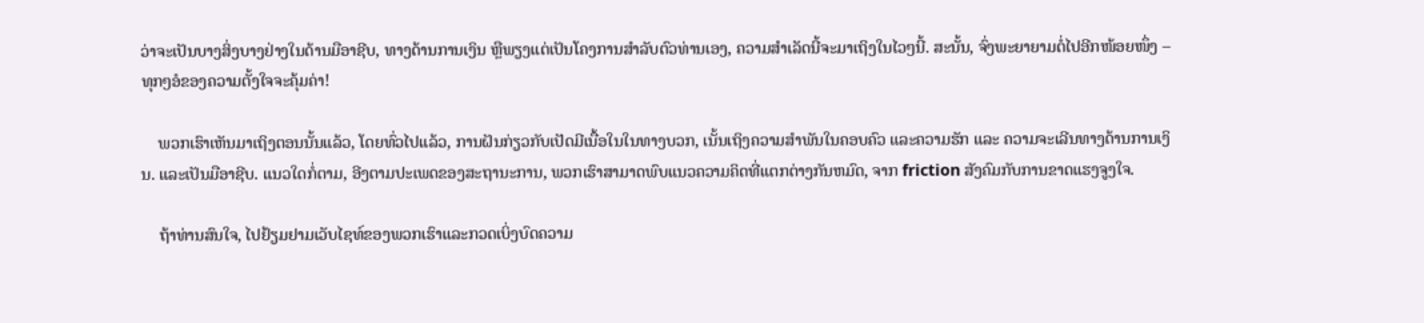ວ່າຈະເປັນບາງສິ່ງບາງຢ່າງໃນດ້ານມືອາຊີບ, ທາງດ້ານການເງິນ ຫຼືພຽງແຕ່ເປັນໂຄງການສຳລັບຕົວທ່ານເອງ, ຄວາມສຳເລັດນີ້ຈະມາເຖິງໃນໄວໆນີ້. ສະນັ້ນ, ຈົ່ງພະຍາຍາມຕໍ່ໄປອີກໜ້ອຍໜຶ່ງ – ທຸກໆອໍຂອງຄວາມຕັ້ງໃຈຈະຄຸ້ມຄ່າ!

    ພວກເຮົາເຫັນມາເຖິງຕອນນັ້ນແລ້ວ, ໂດຍທົ່ວໄປແລ້ວ, ການຝັນກ່ຽວກັບເປັດມີເນື້ອໃນໃນທາງບວກ, ເນັ້ນເຖິງຄວາມສຳພັນໃນຄອບຄົວ ແລະຄວາມຮັກ ແລະ ຄວາມຈະເລີນທາງດ້ານການເງິນ. ແລະເປັນມືອາຊີບ. ແນວໃດກໍ່ຕາມ, ອີງຕາມປະເພດຂອງສະຖານະການ, ພວກເຮົາສາມາດພົບແນວຄວາມຄິດທີ່ແຕກຕ່າງກັນຫມົດ, ຈາກ friction ສັງຄົມກັບການຂາດແຮງຈູງໃຈ.

    ຖ້າທ່ານສົນໃຈ, ໄປຢ້ຽມຢາມເວັບໄຊທ໌ຂອງພວກເຮົາແລະກວດເບິ່ງບົດຄວາມ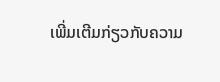ເພີ່ມເຕີມກ່ຽວກັບຄວາມ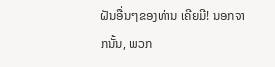ຝັນອື່ນໆຂອງທ່ານ ເຄີຍມີ! ນອກຈາກນັ້ນ, ພວກ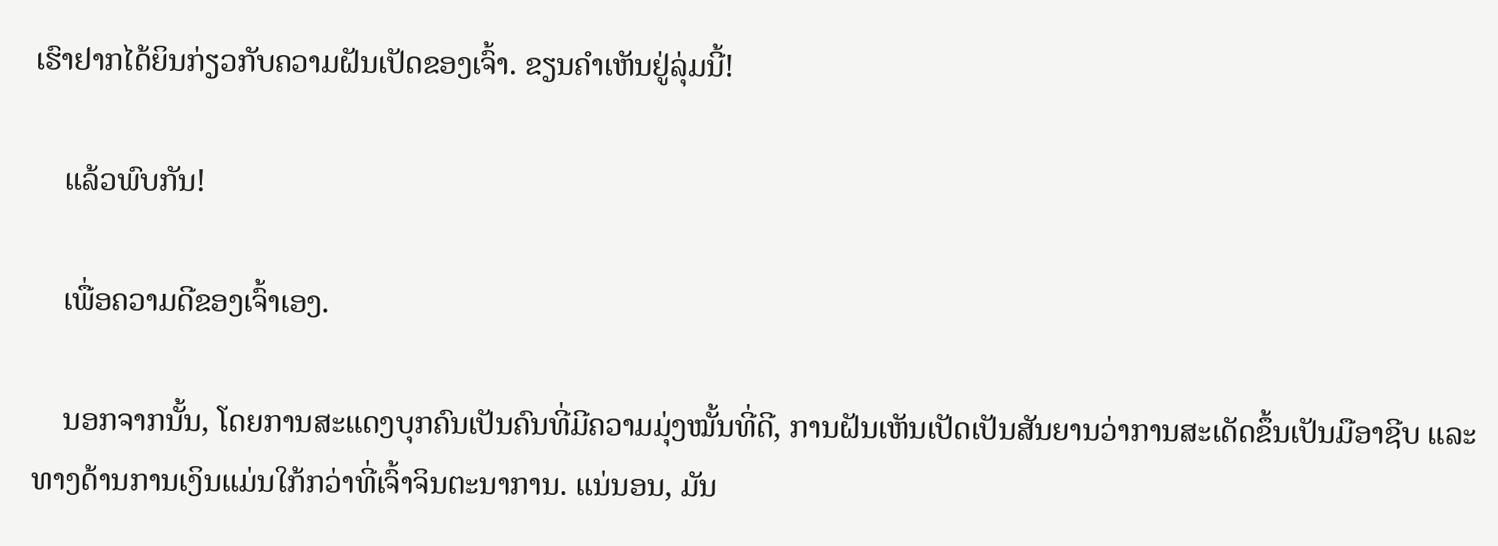ເຮົາຢາກໄດ້ຍິນກ່ຽວກັບຄວາມຝັນເປັດຂອງເຈົ້າ. ຂຽນຄຳເຫັນຢູ່ລຸ່ມນີ້!

    ແລ້ວພົບກັນ!

    ເພື່ອຄວາມດີຂອງເຈົ້າເອງ.

    ນອກຈາກນັ້ນ, ໂດຍການສະແດງບຸກຄົນເປັນຄົນທີ່ມີຄວາມມຸ່ງໝັ້ນທີ່ດີ, ການຝັນເຫັນເປັດເປັນສັນຍານວ່າການສະເດັດຂຶ້ນເປັນມືອາຊີບ ແລະ ທາງດ້ານການເງິນແມ່ນໃກ້ກວ່າທີ່ເຈົ້າຈິນຕະນາການ. ແນ່ນອນ, ມັນ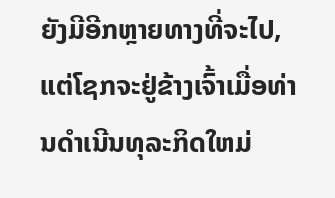ຍັງມີອີກຫຼາຍທາງທີ່ຈະໄປ, ແຕ່ໂຊກຈະຢູ່ຂ້າງເຈົ້າເມື່ອທ່ານດໍາເນີນທຸລະກິດໃຫມ່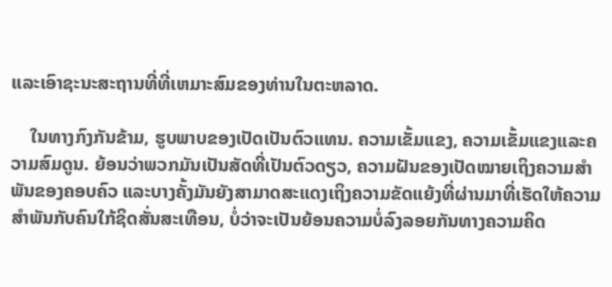ແລະເອົາຊະນະສະຖານທີ່ທີ່ເຫມາະສົມຂອງທ່ານໃນຕະຫລາດ.

    ໃນທາງກົງກັນຂ້າມ, ຮູບພາບຂອງເປັດເປັນຕົວແທນ. ຄວາມເຂັ້ມແຂງ, ຄວາມເຂັ້ມແຂງແລະຄວາມສົມດູນ. ຍ້ອນວ່າພວກມັນເປັນສັດທີ່ເປັນຕົວດຽວ, ຄວາມຝັນຂອງເປັດໝາຍເຖິງຄວາມສຳພັນຂອງຄອບຄົວ ແລະບາງຄັ້ງມັນຍັງສາມາດສະແດງເຖິງຄວາມຂັດແຍ້ງທີ່ຜ່ານມາທີ່ເຮັດໃຫ້ຄວາມສຳພັນກັບຄົນໃກ້ຊິດສັ່ນສະເທືອນ, ບໍ່ວ່າຈະເປັນຍ້ອນຄວາມບໍ່ລົງລອຍກັນທາງຄວາມຄິດ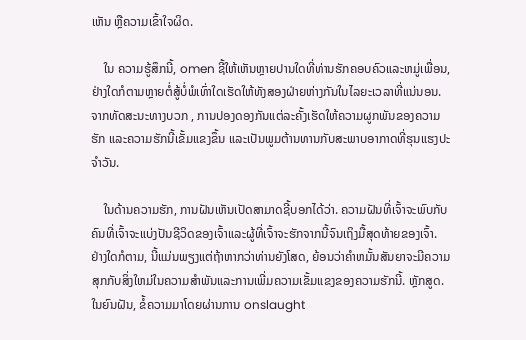ເຫັນ ຫຼືຄວາມເຂົ້າໃຈຜິດ.

    ໃນ ຄວາມຮູ້ສຶກນີ້, omen ຊີ້ໃຫ້ເຫັນຫຼາຍປານໃດທີ່ທ່ານຮັກຄອບຄົວແລະຫມູ່ເພື່ອນ, ຢ່າງໃດກໍຕາມຫຼາຍຕໍ່ສູ້ບໍ່ພໍເທົ່າໃດເຮັດໃຫ້ທັງສອງຝ່າຍຫ່າງກັນໃນໄລຍະເວລາທີ່ແນ່ນອນ. ຈາກທັດສະນະທາງບວກ , ການປອງດອງກັນແຕ່ລະຄັ້ງເຮັດໃຫ້ຄວາມຜູກພັນຂອງຄວາມຮັກ ແລະຄວາມຮັກນີ້ເຂັ້ມແຂງຂຶ້ນ ແລະເປັນພູມຕ້ານທານກັບສະພາບອາກາດທີ່ຮຸນແຮງປະຈໍາວັນ.

    ໃນດ້ານຄວາມຮັກ, ການຝັນເຫັນເປັດສາມາດຊີ້ບອກໄດ້ວ່າ. ຄວາມຝັນທີ່ເຈົ້າຈະພົບກັບຄົນທີ່ເຈົ້າຈະແບ່ງປັນຊີວິດຂອງເຈົ້າແລະຜູ້ທີ່ເຈົ້າຈະຮັກຈາກນີ້ຈົນເຖິງມື້ສຸດທ້າຍຂອງເຈົ້າ. ຢ່າງໃດກໍຕາມ, ນີ້ແມ່ນພຽງແຕ່ຖ້າຫາກວ່າທ່ານຍັງໂສດ, ຍ້ອນວ່າຄໍາຫມັ້ນສັນຍາຈະມີຄວາມສຸກກັບສິ່ງໃຫມ່ໃນຄວາມສໍາພັນແລະການເພີ່ມຄວາມເຂັ້ມແຂງຂອງຄວາມຮັກນີ້. ຫຼັກສູດ. ໃນຍົນຝັນ, ຂໍ້ຄວາມມາໂດຍຜ່ານການ onslaught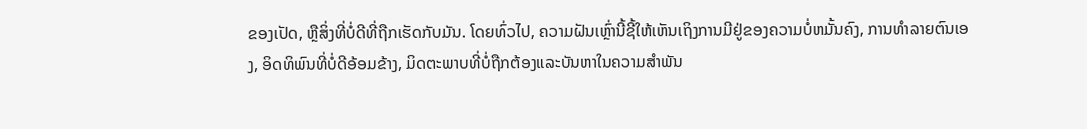ຂອງເປັດ, ຫຼືສິ່ງທີ່ບໍ່ດີທີ່ຖືກເຮັດກັບມັນ. ໂດຍທົ່ວໄປ, ຄວາມຝັນເຫຼົ່ານີ້ຊີ້ໃຫ້ເຫັນເຖິງການມີຢູ່ຂອງຄວາມບໍ່ຫມັ້ນຄົງ, ການທໍາລາຍຕົນເອງ, ອິດທິພົນທີ່ບໍ່ດີອ້ອມຂ້າງ, ມິດຕະພາບທີ່ບໍ່ຖືກຕ້ອງແລະບັນຫາໃນຄວາມສໍາພັນ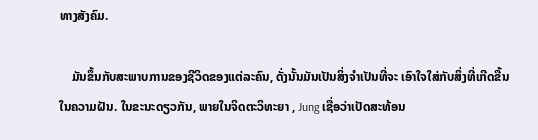ທາງສັງຄົມ.

    ມັນຂຶ້ນກັບສະພາບການຂອງຊີວິດຂອງແຕ່ລະຄົນ, ດັ່ງນັ້ນມັນເປັນສິ່ງຈໍາເປັນທີ່ຈະ ເອົາໃຈໃສ່ກັບສິ່ງທີ່ເກີດຂື້ນໃນຄວາມຝັນ. ໃນຂະນະດຽວກັນ, ພາຍໃນຈິດຕະວິທະຍາ , Jung ເຊື່ອວ່າເປັດສະທ້ອນ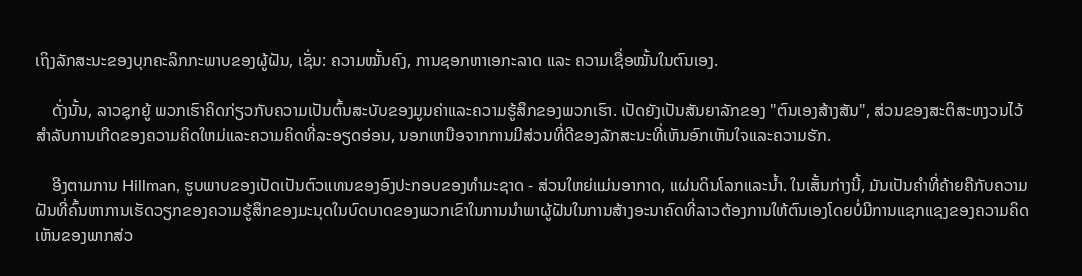ເຖິງລັກສະນະຂອງບຸກຄະລິກກະພາບຂອງຜູ້ຝັນ, ເຊັ່ນ: ຄວາມໝັ້ນຄົງ, ການຊອກຫາເອກະລາດ ແລະ ຄວາມເຊື່ອໝັ້ນໃນຕົນເອງ.

    ດັ່ງນັ້ນ, ລາວຊຸກຍູ້ ພວກເຮົາຄິດກ່ຽວກັບຄວາມເປັນຕົ້ນສະບັບຂອງມູນຄ່າແລະຄວາມຮູ້ສຶກຂອງພວກເຮົາ. ເປັດຍັງເປັນສັນຍາລັກຂອງ "ຕົນເອງສ້າງສັນ", ສ່ວນຂອງສະຕິສະຫງວນໄວ້ສໍາລັບການເກີດຂອງຄວາມຄິດໃຫມ່ແລະຄວາມຄິດທີ່ລະອຽດອ່ອນ, ນອກເຫນືອຈາກການມີສ່ວນທີ່ດີຂອງລັກສະນະທີ່ເຫັນອົກເຫັນໃຈແລະຄວາມຮັກ.

    ອີງຕາມການ Hillman, ຮູບພາບຂອງເປັດເປັນຕົວແທນຂອງອົງປະກອບຂອງທໍາມະຊາດ - ສ່ວນໃຫຍ່ແມ່ນອາກາດ, ແຜ່ນດິນໂລກແລະນ້ຳ. ໃນເສັ້ນກ່າງນີ້, ມັນເປັນຄໍາທີ່ຄ້າຍຄືກັບຄວາມຝັນທີ່ຄົ້ນຫາການເຮັດວຽກຂອງຄວາມຮູ້ສຶກຂອງມະນຸດໃນບົດບາດຂອງພວກເຂົາໃນການນໍາພາຜູ້ຝັນໃນການສ້າງອະນາຄົດທີ່ລາວຕ້ອງການໃຫ້ຕົນເອງໂດຍບໍ່ມີການແຊກແຊງຂອງຄວາມຄິດເຫັນຂອງພາກສ່ວ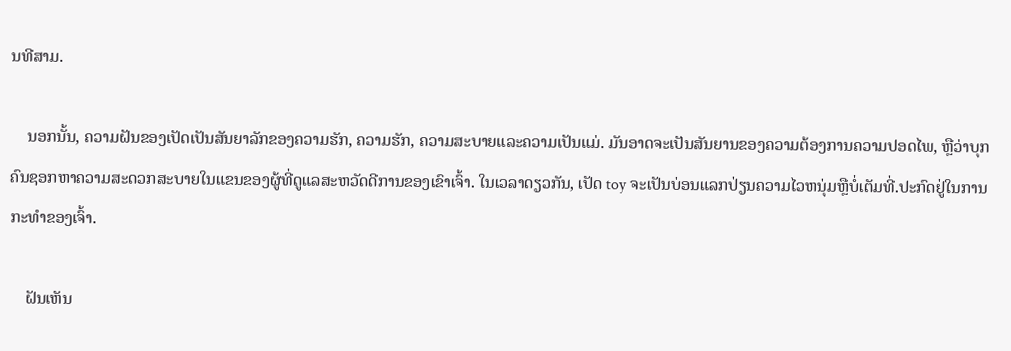ນທີສາມ.

    ນອກນັ້ນ, ຄວາມຝັນຂອງເປັດເປັນສັນຍາລັກຂອງຄວາມຮັກ, ຄວາມຮັກ, ຄວາມສະບາຍແລະຄວາມເປັນແມ່. ມັນອາດຈະເປັນສັນຍານຂອງຄວາມຕ້ອງການຄວາມປອດໄພ, ຫຼືວ່າບຸກຄົນຊອກຫາຄວາມສະດວກສະບາຍໃນແຂນຂອງຜູ້ທີ່ດູແລສະຫວັດດີການຂອງເຂົາເຈົ້າ. ໃນເວລາດຽວກັນ, ເປັດ toy ຈະເປັນບ່ອນແລກປ່ຽນຄວາມໄວຫນຸ່ມຫຼືບໍ່ເຕັມທີ່.ປະກົດຢູ່ໃນການກະທຳຂອງເຈົ້າ.

    ຝັນເຫັນ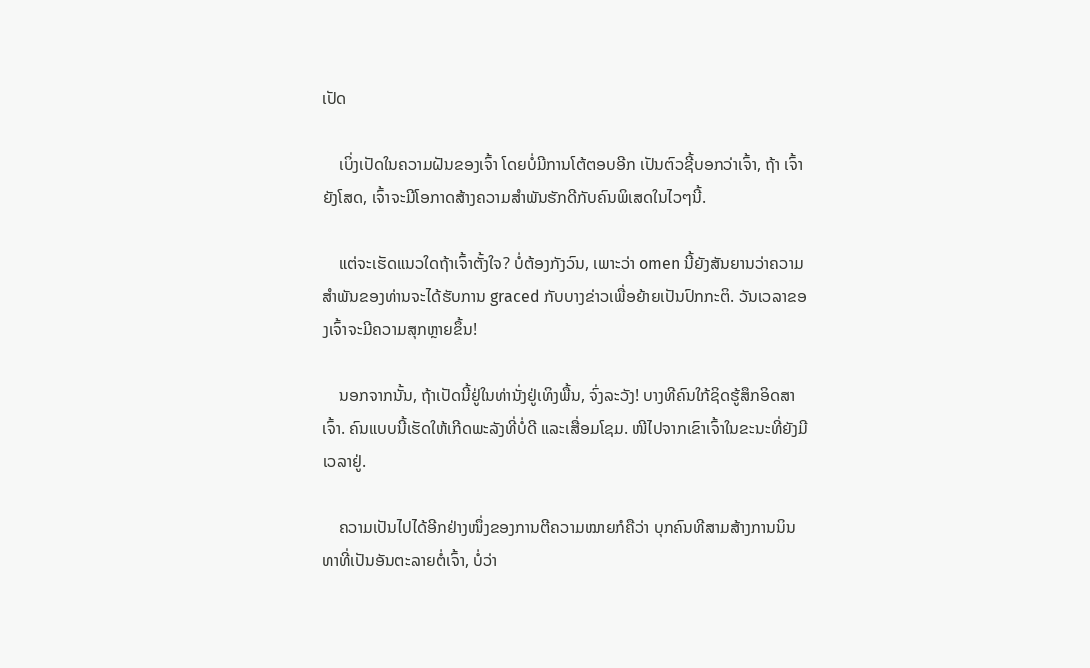ເປັດ

    ເບິ່ງເປັດໃນຄວາມຝັນຂອງເຈົ້າ ໂດຍບໍ່ມີການໂຕ້ຕອບອີກ ເປັນຕົວຊີ້ບອກວ່າເຈົ້າ, ຖ້າ ເຈົ້າຍັງໂສດ, ເຈົ້າຈະມີໂອກາດສ້າງຄວາມສໍາພັນຮັກດີກັບຄົນພິເສດໃນໄວໆນີ້.

    ແຕ່ຈະເຮັດແນວໃດຖ້າເຈົ້າຕັ້ງໃຈ? ບໍ່ຕ້ອງກັງວົນ, ເພາະວ່າ omen ນີ້ຍັງສັນຍານວ່າຄວາມສໍາພັນຂອງທ່ານຈະໄດ້ຮັບການ graced ກັບບາງຂ່າວເພື່ອຍ້າຍເປັນປົກກະຕິ. ວັນເວລາຂອງເຈົ້າຈະມີຄວາມສຸກຫຼາຍຂຶ້ນ!

    ນອກຈາກນັ້ນ, ຖ້າເປັດນີ້ຢູ່ໃນທ່ານັ່ງຢູ່ເທິງພື້ນ, ຈົ່ງລະວັງ! ບາງທີຄົນໃກ້ຊິດຮູ້ສຶກອິດສາເຈົ້າ. ຄົນແບບນີ້ເຮັດໃຫ້ເກີດພະລັງທີ່ບໍ່ດີ ແລະເສື່ອມໂຊມ. ໜີໄປຈາກເຂົາເຈົ້າໃນຂະນະທີ່ຍັງມີເວລາຢູ່.

    ຄວາມເປັນໄປໄດ້ອີກຢ່າງໜຶ່ງຂອງການຕີຄວາມໝາຍກໍຄືວ່າ ບຸກຄົນທີສາມສ້າງການນິນທາທີ່ເປັນອັນຕະລາຍຕໍ່ເຈົ້າ, ບໍ່ວ່າ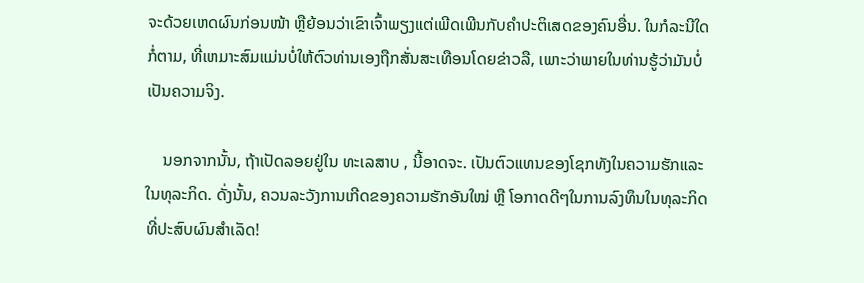ຈະດ້ວຍເຫດຜົນກ່ອນໜ້າ ຫຼືຍ້ອນວ່າເຂົາເຈົ້າພຽງແຕ່ເພີດເພີນກັບຄຳປະຕິເສດຂອງຄົນອື່ນ. ໃນກໍລະນີໃດກໍ່ຕາມ, ທີ່ເຫມາະສົມແມ່ນບໍ່ໃຫ້ຕົວທ່ານເອງຖືກສັ່ນສະເທືອນໂດຍຂ່າວລື, ເພາະວ່າພາຍໃນທ່ານຮູ້ວ່າມັນບໍ່ເປັນຄວາມຈິງ.

    ນອກຈາກນັ້ນ, ຖ້າເປັດລອຍຢູ່ໃນ ທະເລສາບ , ນີ້ອາດຈະ. ເປັນຕົວແທນຂອງໂຊກທັງໃນຄວາມຮັກແລະໃນທຸລະກິດ. ດັ່ງນັ້ນ, ຄວນລະວັງການເກີດຂອງຄວາມຮັກອັນໃໝ່ ຫຼື ໂອກາດດີໆໃນການລົງທຶນໃນທຸລະກິດທີ່ປະສົບຜົນສຳເລັດ!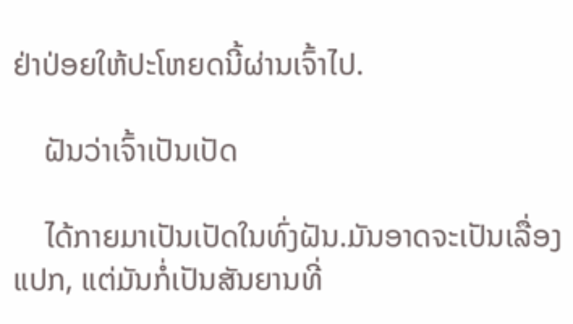ຢ່າປ່ອຍໃຫ້ປະໂຫຍດນີ້ຜ່ານເຈົ້າໄປ.

    ຝັນວ່າເຈົ້າເປັນເປັດ

    ໄດ້ກາຍມາເປັນເປັດໃນທົ່ງຝັນ.ມັນອາດຈະເປັນເລື່ອງແປກ, ແຕ່ມັນກໍ່ເປັນສັນຍານທີ່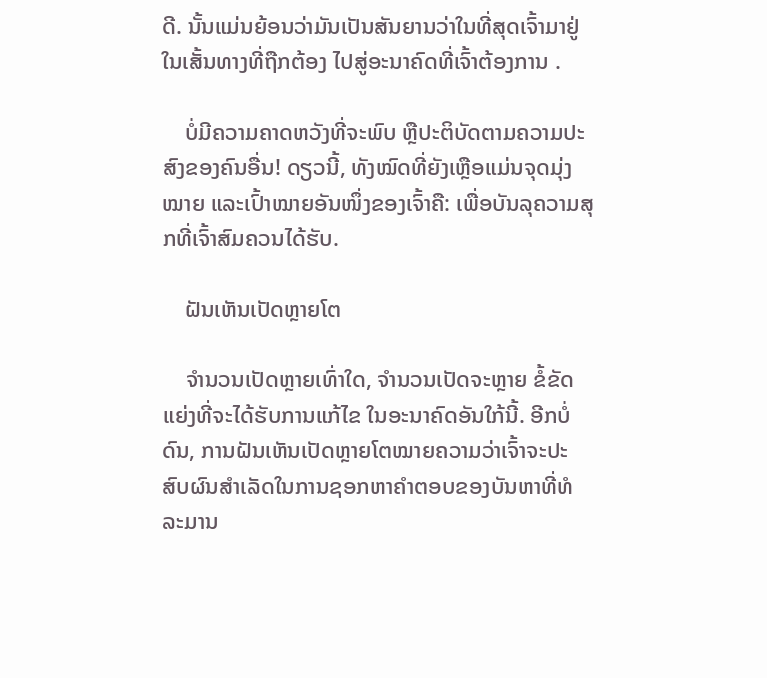ດີ. ນັ້ນແມ່ນຍ້ອນວ່າມັນເປັນສັນຍານວ່າໃນທີ່ສຸດເຈົ້າມາຢູ່ໃນເສັ້ນທາງທີ່ຖືກຕ້ອງ ໄປສູ່ອະນາຄົດທີ່ເຈົ້າຕ້ອງການ .

    ບໍ່ມີຄວາມຄາດຫວັງທີ່ຈະພົບ ຫຼືປະຕິບັດຕາມຄວາມປະສົງຂອງຄົນອື່ນ! ດຽວນີ້, ທັງໝົດທີ່ຍັງເຫຼືອແມ່ນຈຸດມຸ່ງໝາຍ ແລະເປົ້າໝາຍອັນໜຶ່ງຂອງເຈົ້າຄື: ເພື່ອບັນລຸຄວາມສຸກທີ່ເຈົ້າສົມຄວນໄດ້ຮັບ.

    ຝັນເຫັນເປັດຫຼາຍໂຕ

    ຈຳນວນເປັດຫຼາຍເທົ່າໃດ, ຈໍານວນເປັດຈະຫຼາຍ ຂໍ້ຂັດແຍ່ງທີ່ຈະໄດ້ຮັບການແກ້ໄຂ ໃນອະນາຄົດອັນໃກ້ນີ້. ອີກບໍ່ດົນ, ການຝັນເຫັນເປັດຫຼາຍໂຕໝາຍຄວາມວ່າເຈົ້າຈະປະສົບຜົນສຳເລັດໃນການຊອກຫາຄຳຕອບຂອງບັນຫາທີ່ທໍລະມານ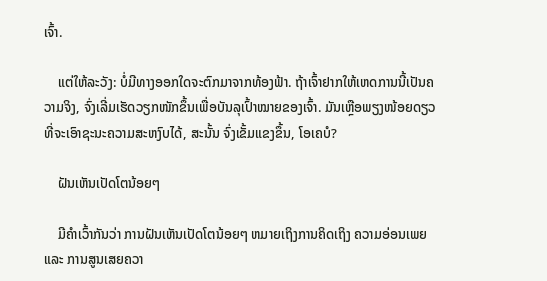ເຈົ້າ.

    ແຕ່ໃຫ້ລະວັງ: ບໍ່ມີທາງອອກໃດຈະຕົກມາຈາກທ້ອງຟ້າ. ຖ້າເຈົ້າຢາກໃຫ້ເຫດການນີ້ເປັນຄວາມຈິງ, ຈົ່ງເລີ່ມເຮັດວຽກໜັກຂຶ້ນເພື່ອບັນລຸເປົ້າໝາຍຂອງເຈົ້າ. ມັນເຫຼືອພຽງໜ້ອຍດຽວທີ່ຈະເອົາຊະນະຄວາມສະຫງົບໄດ້, ສະນັ້ນ ຈົ່ງເຂັ້ມແຂງຂຶ້ນ, ໂອເຄບໍ?

    ຝັນເຫັນເປັດໂຕນ້ອຍໆ

    ມີຄຳເວົ້າກັນວ່າ ການຝັນເຫັນເປັດໂຕນ້ອຍໆ ຫມາຍເຖິງການຄິດເຖິງ ຄວາມອ່ອນເພຍ ແລະ ການສູນເສຍຄວາ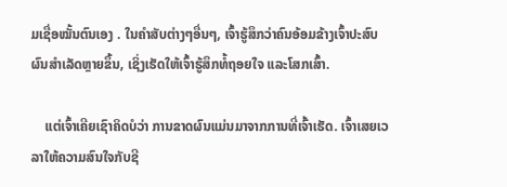ມເຊື່ອໝັ້ນຕົນເອງ . ໃນຄໍາສັບຕ່າງໆອື່ນໆ, ເຈົ້າຮູ້ສຶກວ່າຄົນອ້ອມຂ້າງເຈົ້າປະສົບຜົນສໍາເລັດຫຼາຍຂຶ້ນ, ເຊິ່ງເຮັດໃຫ້ເຈົ້າຮູ້ສຶກທໍ້ຖອຍໃຈ ແລະໂສກເສົ້າ.

    ແຕ່ເຈົ້າເຄີຍເຊົາຄິດບໍວ່າ ການຂາດຜົນແມ່ນມາຈາກການທີ່ເຈົ້າເຮັດ. ເຈົ້າເສຍເວລາໃຫ້ຄວາມສົນໃຈກັບຊີ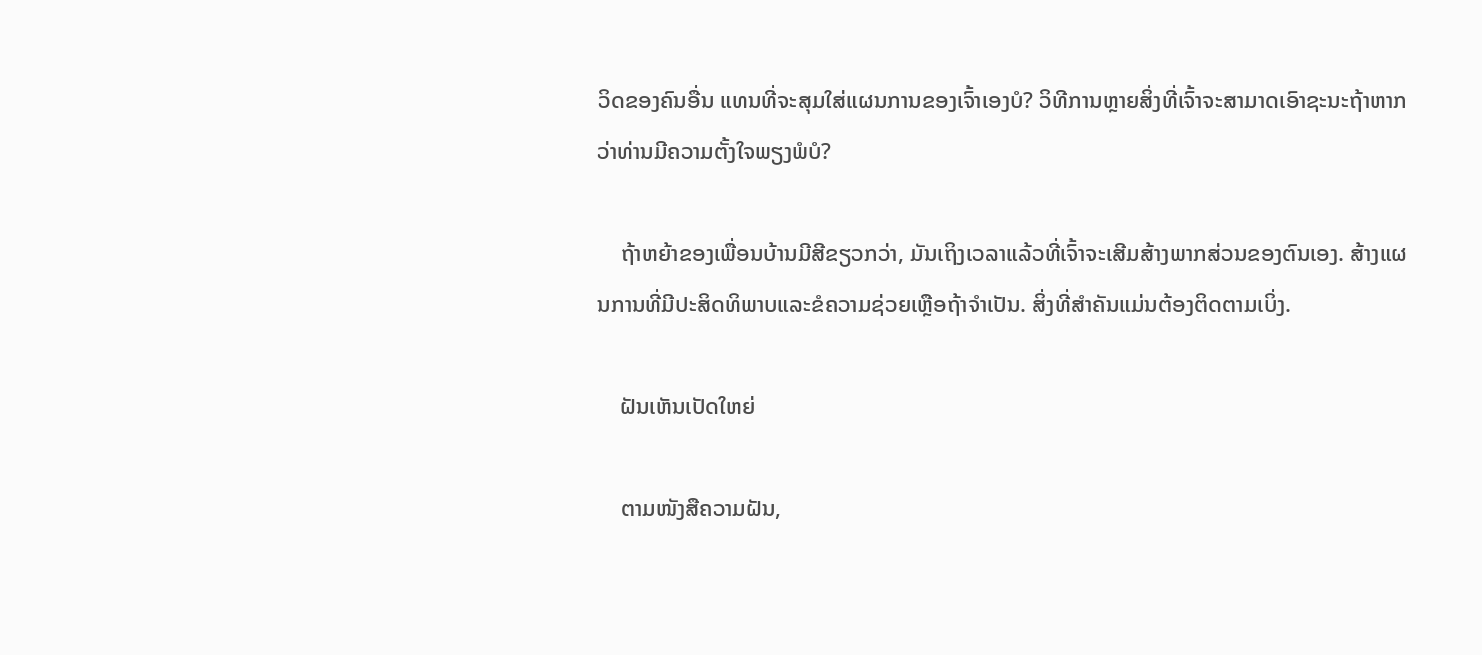ວິດຂອງຄົນອື່ນ ແທນທີ່ຈະສຸມໃສ່ແຜນການຂອງເຈົ້າເອງບໍ? ວິທີການຫຼາຍສິ່ງທີ່ເຈົ້າຈະສາມາດເອົາຊະນະຖ້າຫາກວ່າທ່ານມີຄວາມຕັ້ງໃຈພຽງພໍບໍ?

    ຖ້າຫຍ້າຂອງເພື່ອນບ້ານມີສີຂຽວກວ່າ, ມັນເຖິງເວລາແລ້ວທີ່ເຈົ້າຈະເສີມສ້າງພາກສ່ວນຂອງຕົນເອງ. ສ້າງແຜນການທີ່ມີປະສິດທິພາບແລະຂໍຄວາມຊ່ວຍເຫຼືອຖ້າຈໍາເປັນ. ສິ່ງທີ່ສຳຄັນແມ່ນຕ້ອງຕິດຕາມເບິ່ງ.

    ຝັນເຫັນເປັດໃຫຍ່

    ຕາມໜັງສືຄວາມຝັນ,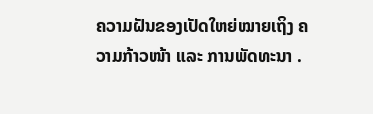ຄວາມຝັນຂອງເປັດໃຫຍ່ໝາຍເຖິງ ຄວາມກ້າວໜ້າ ແລະ ການພັດທະນາ .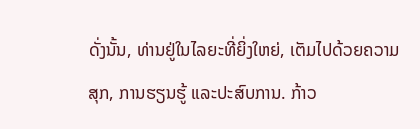ດັ່ງນັ້ນ, ທ່ານຢູ່ໃນໄລຍະທີ່ຍິ່ງໃຫຍ່, ເຕັມໄປດ້ວຍຄວາມສຸກ, ການຮຽນຮູ້ ແລະປະສົບການ. ກ້າວ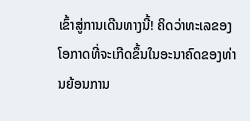ເຂົ້າສູ່ການເດີນທາງນີ້! ຄິດວ່າທະເລຂອງໂອກາດທີ່ຈະເກີດຂຶ້ນໃນອະນາຄົດຂອງທ່ານຍ້ອນການ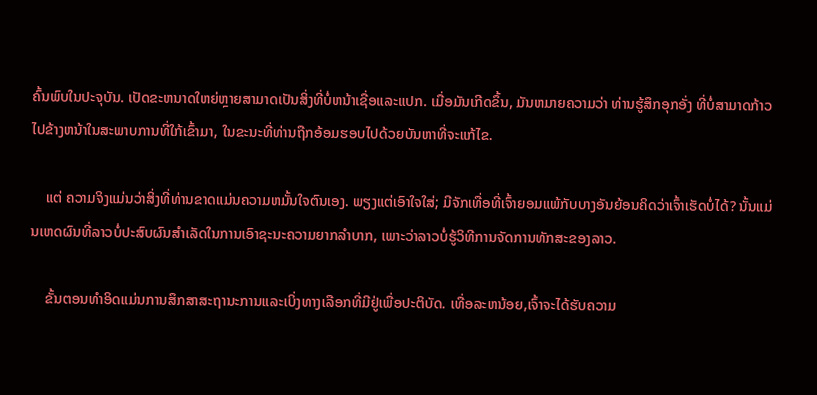ຄົ້ນພົບໃນປະຈຸບັນ. ເປັດຂະຫນາດໃຫຍ່ຫຼາຍສາມາດເປັນສິ່ງທີ່ບໍ່ຫນ້າເຊື່ອແລະແປກ. ເມື່ອມັນເກີດຂຶ້ນ, ມັນຫມາຍຄວາມວ່າ ທ່ານຮູ້ສຶກອຸກອັ່ງ ທີ່ບໍ່ສາມາດກ້າວໄປຂ້າງຫນ້າໃນສະພາບການທີ່ໃກ້ເຂົ້າມາ, ໃນຂະນະທີ່ທ່ານຖືກອ້ອມຮອບໄປດ້ວຍບັນຫາທີ່ຈະແກ້ໄຂ.

    ແຕ່ ຄວາມຈິງແມ່ນວ່າສິ່ງທີ່ທ່ານຂາດແມ່ນຄວາມຫມັ້ນໃຈຕົນເອງ. ພຽງແຕ່ເອົາໃຈໃສ່; ມີຈັກເທື່ອທີ່ເຈົ້າຍອມແພ້ກັບບາງອັນຍ້ອນຄິດວ່າເຈົ້າເຮັດບໍ່ໄດ້? ນັ້ນແມ່ນເຫດຜົນທີ່ລາວບໍ່ປະສົບຜົນສໍາເລັດໃນການເອົາຊະນະຄວາມຍາກລໍາບາກ, ເພາະວ່າລາວບໍ່ຮູ້ວິທີການຈັດການທັກສະຂອງລາວ.

    ຂັ້ນຕອນທໍາອິດແມ່ນການສຶກສາສະຖານະການແລະເບິ່ງທາງເລືອກທີ່ມີຢູ່ເພື່ອປະຕິບັດ. ເທື່ອລະຫນ້ອຍ,ເຈົ້າຈະໄດ້ຮັບຄວາມ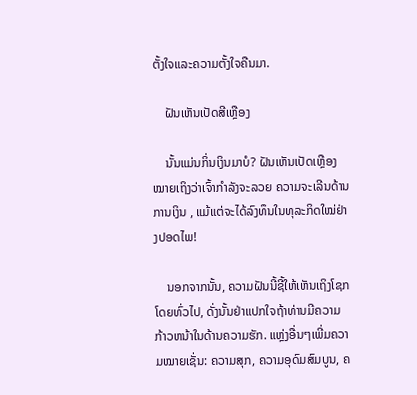ຕັ້ງໃຈແລະຄວາມຕັ້ງໃຈຄືນມາ.

    ຝັນເຫັນເປັດສີເຫຼືອງ

    ນັ້ນແມ່ນກິ່ນເງິນມາບໍ? ຝັນເຫັນເປັດເຫຼືອງໝາຍເຖິງວ່າເຈົ້າກຳລັງຈະລວຍ ຄວາມຈະເລີນດ້ານການເງິນ , ແມ້ແຕ່ຈະໄດ້ລົງທຶນໃນທຸລະກິດໃໝ່ຢ່າງປອດໄພ!

    ນອກຈາກນັ້ນ, ຄວາມຝັນນີ້ຊີ້ໃຫ້ເຫັນເຖິງໂຊກໂດຍທົ່ວໄປ, ດັ່ງນັ້ນຢ່າແປກໃຈຖ້າທ່ານມີຄວາມກ້າວຫນ້າໃນດ້ານຄວາມຮັກ. ແຫຼ່ງອື່ນໆເພີ່ມຄວາມໝາຍເຊັ່ນ: ຄວາມສຸກ, ຄວາມອຸດົມສົມບູນ, ຄ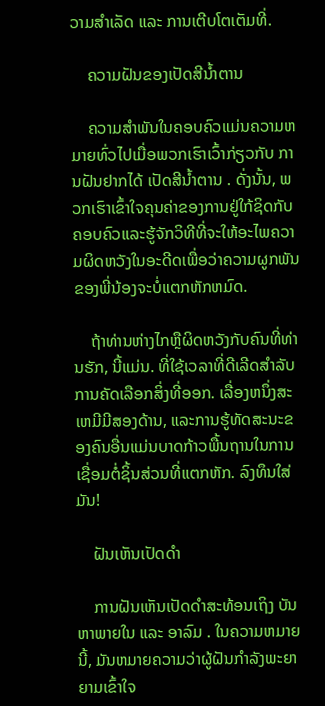ວາມສໍາເລັດ ແລະ ການເຕີບໂຕເຕັມທີ່.

    ຄວາມຝັນຂອງເປັດສີນໍ້າຕານ

    ຄວາມສໍາພັນໃນຄອບຄົວແມ່ນຄວາມຫມາຍທົ່ວໄປເມື່ອພວກເຮົາເວົ້າກ່ຽວກັບ ການຝັນຢາກໄດ້ ເປັດສີນ້ຳຕານ . ດັ່ງນັ້ນ, ພວກເຮົາເຂົ້າໃຈຄຸນຄ່າຂອງການຢູ່ໃກ້ຊິດກັບຄອບຄົວແລະຮູ້ຈັກວິທີທີ່ຈະໃຫ້ອະໄພຄວາມຜິດຫວັງໃນອະດີດເພື່ອວ່າຄວາມຜູກພັນຂອງພີ່ນ້ອງຈະບໍ່ແຕກຫັກຫມົດ.

    ຖ້າທ່ານຫ່າງໄກຫຼືຜິດຫວັງກັບຄົນທີ່ທ່ານຮັກ, ນີ້ແມ່ນ. ທີ່ໃຊ້ເວລາທີ່ດີເລີດສໍາລັບການຄັດເລືອກສິ່ງທີ່ອອກ. ເລື່ອງຫນຶ່ງສະເຫມີມີສອງດ້ານ, ແລະການຮູ້ທັດສະນະຂອງຄົນອື່ນແມ່ນບາດກ້າວພື້ນຖານໃນການເຊື່ອມຕໍ່ຊິ້ນສ່ວນທີ່ແຕກຫັກ. ລົງທຶນໃສ່ມັນ!

    ຝັນເຫັນເປັດດຳ

    ການຝັນເຫັນເປັດດຳສະທ້ອນເຖິງ ບັນຫາພາຍໃນ ແລະ ອາລົມ . ໃນຄວາມຫມາຍນີ້, ມັນຫມາຍຄວາມວ່າຜູ້ຝັນກໍາລັງພະຍາຍາມເຂົ້າໃຈ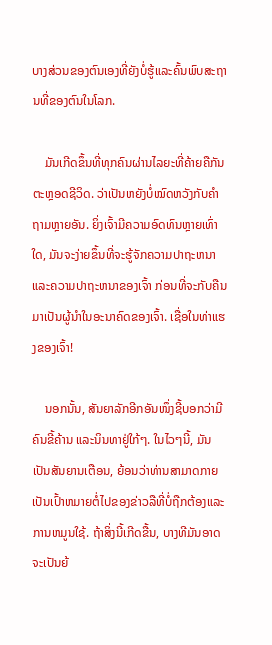ບາງສ່ວນຂອງຕົນເອງທີ່ຍັງບໍ່ຮູ້ແລະຄົ້ນພົບສະຖານທີ່ຂອງຕົນໃນໂລກ.

    ມັນເກີດຂຶ້ນທີ່ທຸກຄົນຜ່ານໄລຍະທີ່ຄ້າຍຄືກັນຕະຫຼອດຊີວິດ. ວ່າເປັນຫຍັງບໍ່ໝົດຫວັງກັບຄຳຖາມຫຼາຍອັນ. ຍິ່ງເຈົ້າມີຄວາມອົດທົນຫຼາຍເທົ່າໃດ, ມັນຈະງ່າຍຂຶ້ນທີ່ຈະຮູ້ຈັກຄວາມປາຖະຫນາ ແລະຄວາມປາຖະຫນາຂອງເຈົ້າ ກ່ອນທີ່ຈະກັບຄືນມາເປັນຜູ້ນໍາໃນອະນາຄົດຂອງເຈົ້າ. ເຊື່ອໃນທ່າແຮງຂອງເຈົ້າ!

    ນອກນັ້ນ, ສັນຍາລັກອີກອັນໜຶ່ງຊີ້ບອກວ່າມີຄົນຂີ້ຄ້ານ ແລະນິນທາຢູ່ໃກ້ໆ. ໃນໄວໆນີ້, ມັນເປັນສັນຍານເຕືອນ, ຍ້ອນວ່າທ່ານສາມາດກາຍເປັນເປົ້າຫມາຍຕໍ່ໄປຂອງຂ່າວລືທີ່ບໍ່ຖືກຕ້ອງແລະການຫມູນໃຊ້. ຖ້າສິ່ງນີ້ເກີດຂື້ນ, ບາງທີມັນອາດຈະເປັນຍ້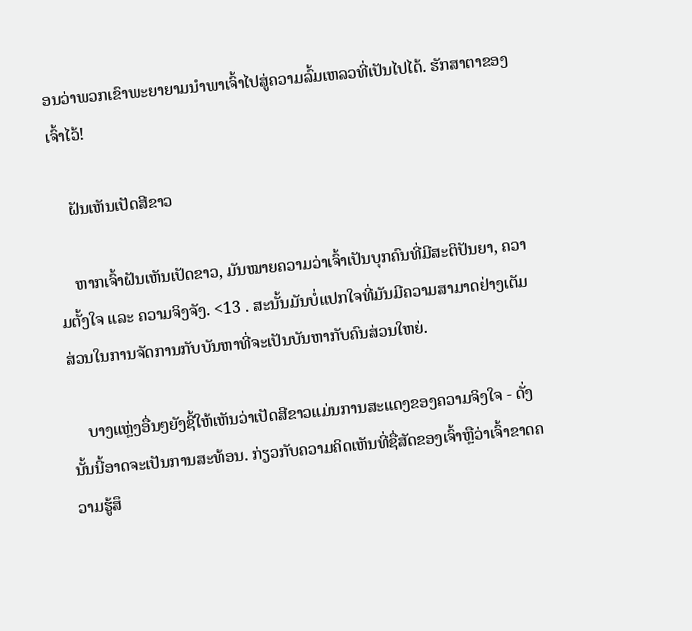ອນວ່າພວກເຂົາພະຍາຍາມນໍາພາເຈົ້າໄປສູ່ຄວາມລົ້ມເຫລວທີ່ເປັນໄປໄດ້. ຮັກສາຕາຂອງເຈົ້າໄວ້!

    ຝັນເຫັນເປັດສີຂາວ

    ຫາກເຈົ້າຝັນເຫັນເປັດຂາວ, ມັນໝາຍຄວາມວ່າເຈົ້າເປັນບຸກຄົນທີ່ມີສະຕິປັນຍາ, ຄວາມຕັ້ງໃຈ ແລະ ຄວາມຈິງຈັງ. <13 . ສະນັ້ນມັນບໍ່ແປກໃຈທີ່ມັນມີຄວາມສາມາດຢ່າງເຕັມສ່ວນໃນການຈັດການກັບບັນຫາທີ່ຈະເປັນບັນຫາກັບຄົນສ່ວນໃຫຍ່.

    ບາງແຫຼ່ງອື່ນໆຍັງຊີ້ໃຫ້ເຫັນວ່າເປັດສີຂາວແມ່ນການສະແດງຂອງຄວາມຈິງໃຈ - ດັ່ງນັ້ນນີ້ອາດຈະເປັນການສະທ້ອນ. ກ່ຽວກັບຄວາມຄິດເຫັນທີ່ຊື່ສັດຂອງເຈົ້າຫຼືວ່າເຈົ້າຂາດຄວາມຮູ້ສຶ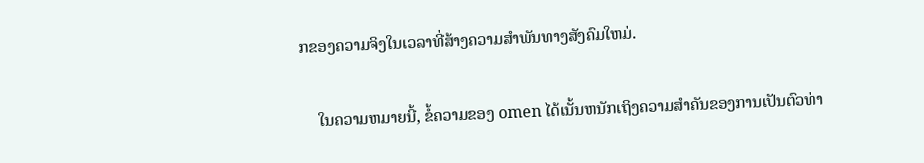ກຂອງຄວາມຈິງໃນເວລາທີ່ສ້າງຄວາມສໍາພັນທາງສັງຄົມໃຫມ່.

    ໃນຄວາມຫມາຍນີ້, ຂໍ້ຄວາມຂອງ omen ໄດ້ເນັ້ນຫນັກເຖິງຄວາມສໍາຄັນຂອງການເປັນຕົວທ່າ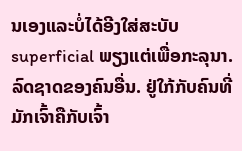ນເອງແລະບໍ່ໄດ້ອີງໃສ່ສະບັບ superficial ພຽງແຕ່ເພື່ອກະລຸນາ. ລົດຊາດຂອງຄົນອື່ນ. ຢູ່ໃກ້ກັບຄົນທີ່ມັກເຈົ້າຄືກັບເຈົ້າ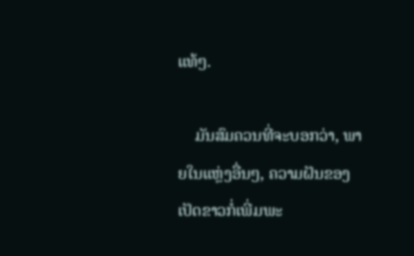ແທ້ໆ.

    ມັນສົມຄວນທີ່ຈະບອກວ່າ, ພາຍໃນແຫຼ່ງອື່ນໆ, ຄວາມຝັນຂອງເປັດຂາວກໍ່ເພີ່ມພະ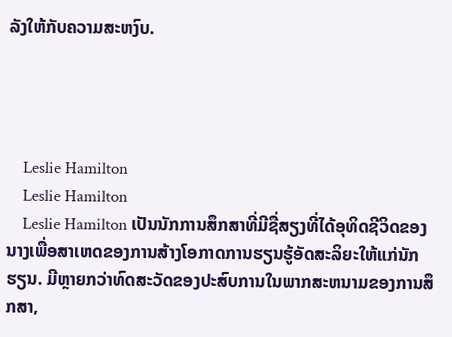ລັງໃຫ້ກັບຄວາມສະຫງົບ.




    Leslie Hamilton
    Leslie Hamilton
    Leslie Hamilton ເປັນນັກການສຶກສາທີ່ມີຊື່ສຽງທີ່ໄດ້ອຸທິດຊີວິດຂອງນາງເພື່ອສາເຫດຂອງການສ້າງໂອກາດການຮຽນຮູ້ອັດສະລິຍະໃຫ້ແກ່ນັກຮຽນ. ມີຫຼາຍກວ່າທົດສະວັດຂອງປະສົບການໃນພາກສະຫນາມຂອງການສຶກສາ,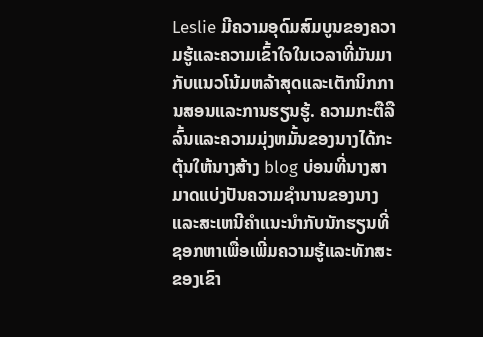Leslie ມີຄວາມອຸດົມສົມບູນຂອງຄວາມຮູ້ແລະຄວາມເຂົ້າໃຈໃນເວລາທີ່ມັນມາກັບແນວໂນ້ມຫລ້າສຸດແລະເຕັກນິກການສອນແລະການຮຽນຮູ້. ຄວາມກະຕືລືລົ້ນແລະຄວາມມຸ່ງຫມັ້ນຂອງນາງໄດ້ກະຕຸ້ນໃຫ້ນາງສ້າງ blog ບ່ອນທີ່ນາງສາມາດແບ່ງປັນຄວາມຊໍານານຂອງນາງແລະສະເຫນີຄໍາແນະນໍາກັບນັກຮຽນທີ່ຊອກຫາເພື່ອເພີ່ມຄວາມຮູ້ແລະທັກສະຂອງເຂົາ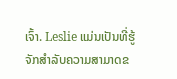ເຈົ້າ. Leslie ແມ່ນເປັນທີ່ຮູ້ຈັກສໍາລັບຄວາມສາມາດຂ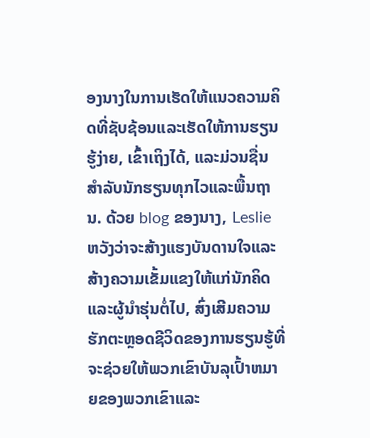ອງນາງໃນການເຮັດໃຫ້ແນວຄວາມຄິດທີ່ຊັບຊ້ອນແລະເຮັດໃຫ້ການຮຽນຮູ້ງ່າຍ, ເຂົ້າເຖິງໄດ້, ແລະມ່ວນຊື່ນສໍາລັບນັກຮຽນທຸກໄວແລະພື້ນຖານ. ດ້ວຍ blog ຂອງນາງ, Leslie ຫວັງວ່າຈະສ້າງແຮງບັນດານໃຈແລະສ້າງຄວາມເຂັ້ມແຂງໃຫ້ແກ່ນັກຄິດແລະຜູ້ນໍາຮຸ່ນຕໍ່ໄປ, ສົ່ງເສີມຄວາມຮັກຕະຫຼອດຊີວິດຂອງການຮຽນຮູ້ທີ່ຈະຊ່ວຍໃຫ້ພວກເຂົາບັນລຸເປົ້າຫມາຍຂອງພວກເຂົາແລະ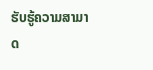ຮັບຮູ້ຄວາມສາມາດ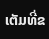ເຕັມທີ່ຂ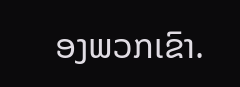ອງພວກເຂົາ.